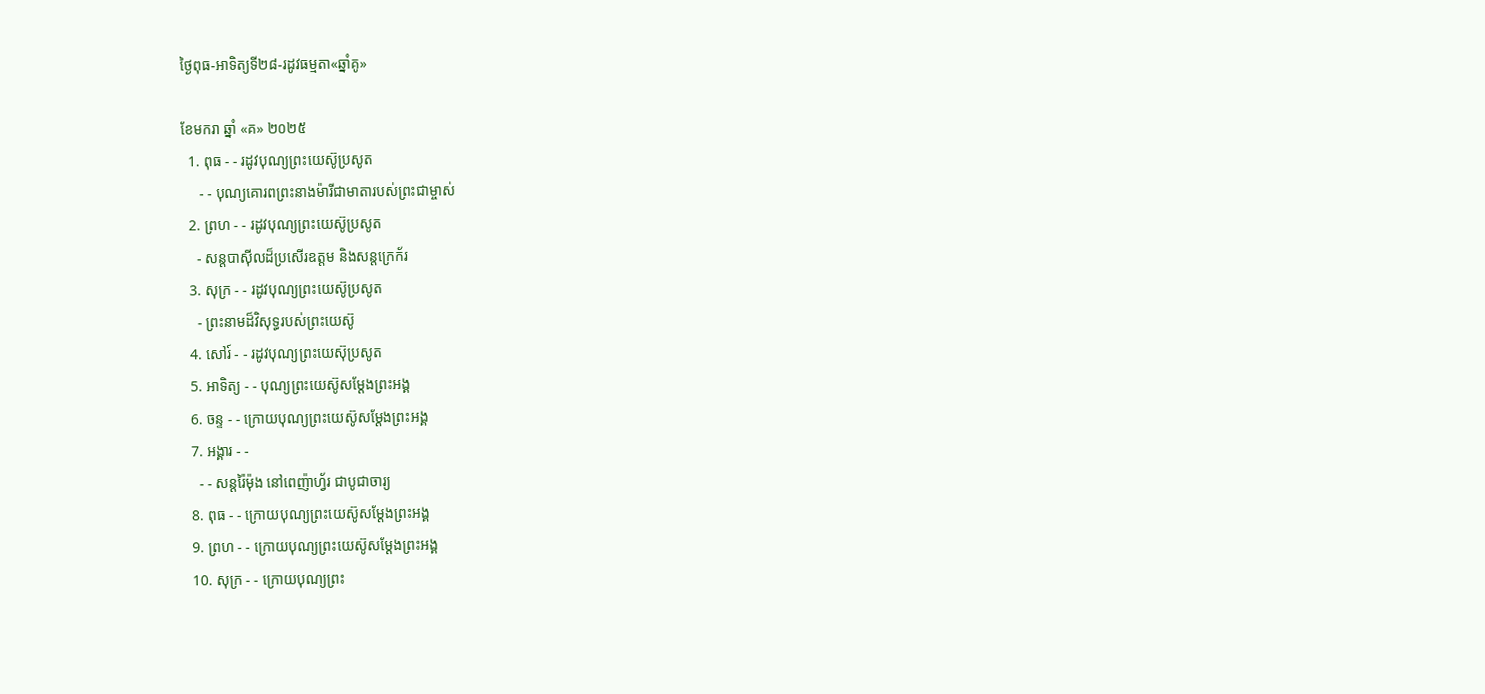ថ្ងៃពុធ-អាទិត្យទី២៨-រដូវធម្មតា«ឆ្នាំគូ»

ខែមករា ឆ្នាំ «គ» ២០២៥
  1. ពុធ - - រដូវបុណ្យព្រះយេស៊ូប្រសូត
     - - បុណ្យគោរពព្រះនាងម៉ារីជាមាតារបស់ព្រះជាម្ចាស់
  2. ព្រហ - - រដូវបុណ្យព្រះយេស៊ូប្រសូត
    - សន្ដបាស៊ីលដ៏ប្រសើរឧត្ដម និងសន្ដក្រេក័រ
  3. សុក្រ - - រដូវបុណ្យព្រះយេស៊ូប្រសូត
    - ព្រះនាមដ៏វិសុទ្ធរបស់ព្រះយេស៊ូ
  4. សៅរ៍ - - រដូវបុណ្យព្រះយេស៊ុប្រសូត
  5. អាទិត្យ - - បុណ្យព្រះយេស៊ូសម្ដែងព្រះអង្គ
  6. ចន្ទ - - ក្រោយបុណ្យព្រះយេស៊ូសម្ដែងព្រះអង្គ
  7. អង្គារ - -
    - - សន្ដរ៉ៃម៉ុង នៅពេញ៉ាហ្វ័រ ជាបូជាចារ្យ
  8. ពុធ - - ក្រោយបុណ្យព្រះយេស៊ូសម្ដែងព្រះអង្គ
  9. ព្រហ - - ក្រោយបុណ្យព្រះយេស៊ូសម្ដែងព្រះអង្គ
  10. សុក្រ - - ក្រោយបុណ្យព្រះ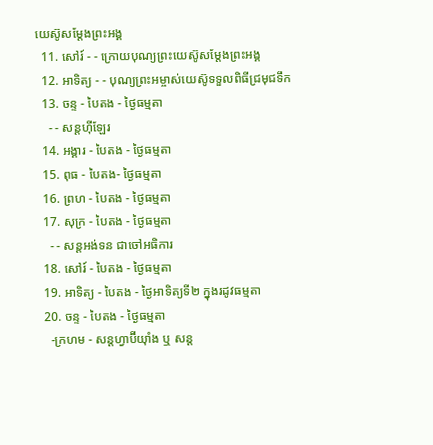យេស៊ូសម្ដែងព្រះអង្គ
  11. សៅរ៍ - - ក្រោយបុណ្យព្រះយេស៊ូសម្ដែងព្រះអង្គ
  12. អាទិត្យ - - បុណ្យព្រះអម្ចាស់យេស៊ូទទួលពិធីជ្រមុជទឹក
  13. ចន្ទ - បៃតង - ថ្ងៃធម្មតា
    - - សន្ដហ៊ីឡែរ
  14. អង្គារ - បៃតង - ថ្ងៃធម្មតា
  15. ពុធ - បៃតង- ថ្ងៃធម្មតា
  16. ព្រហ - បៃតង - ថ្ងៃធម្មតា
  17. សុក្រ - បៃតង - ថ្ងៃធម្មតា
    - - សន្ដអង់ទន ជាចៅអធិការ
  18. សៅរ៍ - បៃតង - ថ្ងៃធម្មតា
  19. អាទិត្យ - បៃតង - ថ្ងៃអាទិត្យទី២ ក្នុងរដូវធម្មតា
  20. ចន្ទ - បៃតង - ថ្ងៃធម្មតា
    -ក្រហម - សន្ដហ្វាប៊ីយ៉ាំង ឬ សន្ដ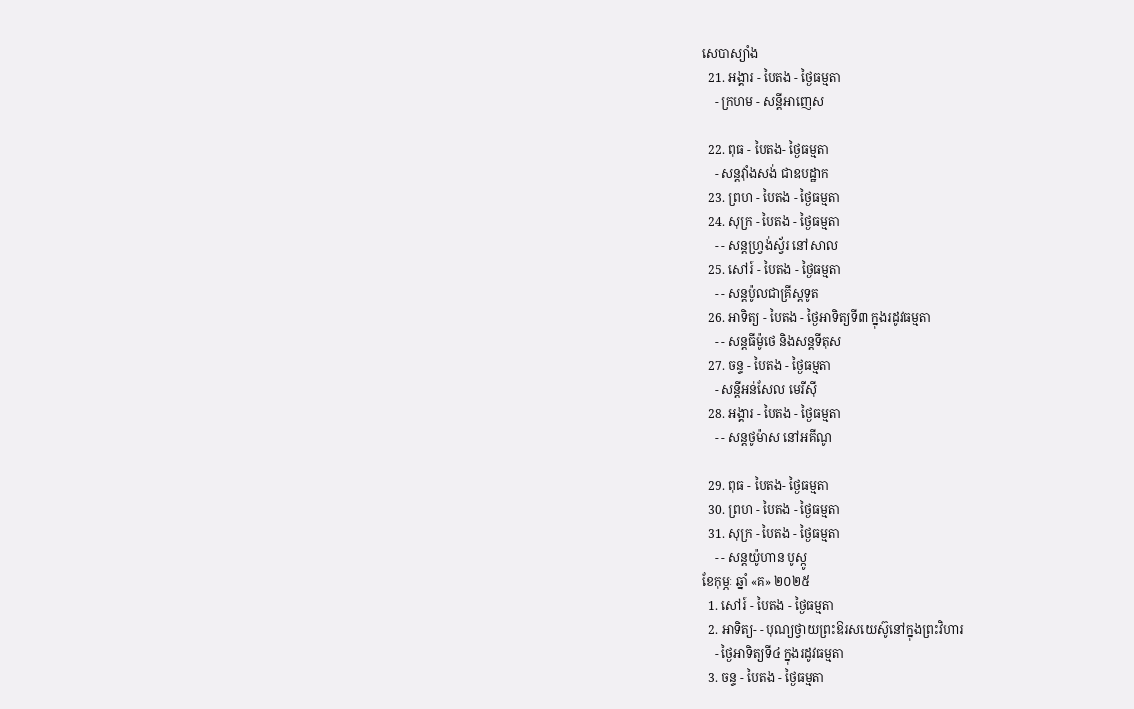សេបាស្យាំង
  21. អង្គារ - បៃតង - ថ្ងៃធម្មតា
    - ក្រហម - សន្ដីអាញេស

  22. ពុធ - បៃតង- ថ្ងៃធម្មតា
    - សន្ដវ៉ាំងសង់ ជាឧបដ្ឋាក
  23. ព្រហ - បៃតង - ថ្ងៃធម្មតា
  24. សុក្រ - បៃតង - ថ្ងៃធម្មតា
    - - សន្ដហ្វ្រង់ស្វ័រ នៅសាល
  25. សៅរ៍ - បៃតង - ថ្ងៃធម្មតា
    - - សន្ដប៉ូលជាគ្រីស្ដទូត
  26. អាទិត្យ - បៃតង - ថ្ងៃអាទិត្យទី៣ ក្នុងរដូវធម្មតា
    - - សន្ដធីម៉ូថេ និងសន្ដទីតុស
  27. ចន្ទ - បៃតង - ថ្ងៃធម្មតា
    - សន្ដីអន់សែល មេរីស៊ី
  28. អង្គារ - បៃតង - ថ្ងៃធម្មតា
    - - សន្ដថូម៉ាស នៅអគីណូ

  29. ពុធ - បៃតង- ថ្ងៃធម្មតា
  30. ព្រហ - បៃតង - ថ្ងៃធម្មតា
  31. សុក្រ - បៃតង - ថ្ងៃធម្មតា
    - - សន្ដយ៉ូហាន បូស្កូ
ខែកុម្ភៈ ឆ្នាំ «គ» ២០២៥
  1. សៅរ៍ - បៃតង - ថ្ងៃធម្មតា
  2. អាទិត្យ- - បុណ្យថ្វាយព្រះឱរសយេស៊ូនៅក្នុងព្រះវិហារ
    - ថ្ងៃអាទិត្យទី៤ ក្នុងរដូវធម្មតា
  3. ចន្ទ - បៃតង - ថ្ងៃធម្មតា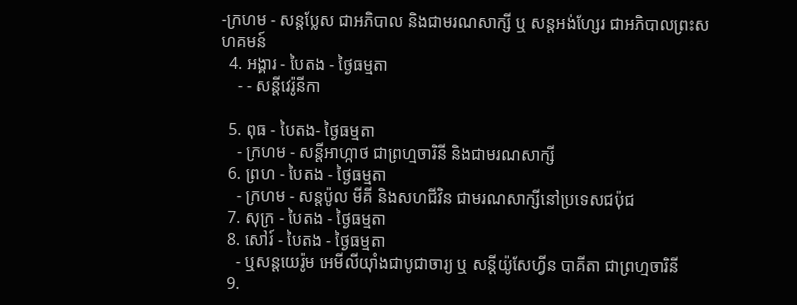-ក្រហម - សន្ដប្លែស ជាអភិបាល និងជាមរណសាក្សី ឬ សន្ដអង់ហ្សែរ ជាអភិបាលព្រះសហគមន៍
  4. អង្គារ - បៃតង - ថ្ងៃធម្មតា
    - - សន្ដីវេរ៉ូនីកា

  5. ពុធ - បៃតង- ថ្ងៃធម្មតា
    - ក្រហម - សន្ដីអាហ្កាថ ជាព្រហ្មចារិនី និងជាមរណសាក្សី
  6. ព្រហ - បៃតង - ថ្ងៃធម្មតា
    - ក្រហម - សន្ដប៉ូល មីគី និងសហជីវិន ជាមរណសាក្សីនៅប្រទេសជប៉ុជ
  7. សុក្រ - បៃតង - ថ្ងៃធម្មតា
  8. សៅរ៍ - បៃតង - ថ្ងៃធម្មតា
    - ឬសន្ដយេរ៉ូម អេមីលីយ៉ាំងជាបូជាចារ្យ ឬ សន្ដីយ៉ូសែហ្វីន បាគីតា ជាព្រហ្មចារិនី
  9.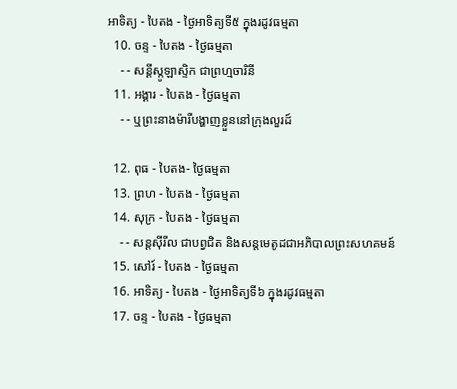អាទិត្យ - បៃតង - ថ្ងៃអាទិត្យទី៥ ក្នុងរដូវធម្មតា
  10. ចន្ទ - បៃតង - ថ្ងៃធម្មតា
    - - សន្ដីស្កូឡាស្ទិក ជាព្រហ្មចារិនី
  11. អង្គារ - បៃតង - ថ្ងៃធម្មតា
    - - ឬព្រះនាងម៉ារីបង្ហាញខ្លួននៅក្រុងលួរដ៍

  12. ពុធ - បៃតង- ថ្ងៃធម្មតា
  13. ព្រហ - បៃតង - ថ្ងៃធម្មតា
  14. សុក្រ - បៃតង - ថ្ងៃធម្មតា
    - - សន្ដស៊ីរីល ជាបព្វជិត និងសន្ដមេតូដជាអភិបាលព្រះសហគមន៍
  15. សៅរ៍ - បៃតង - ថ្ងៃធម្មតា
  16. អាទិត្យ - បៃតង - ថ្ងៃអាទិត្យទី៦ ក្នុងរដូវធម្មតា
  17. ចន្ទ - បៃតង - ថ្ងៃធម្មតា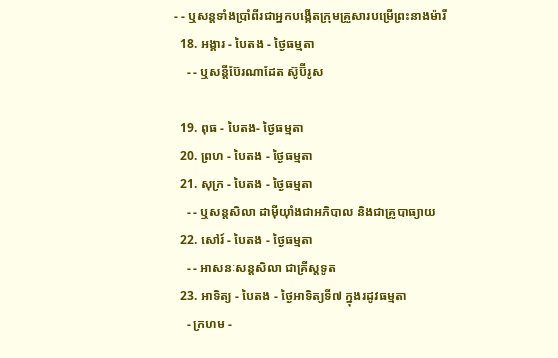- - ឬសន្ដទាំងប្រាំពីរជាអ្នកបង្កើតក្រុមគ្រួសារបម្រើព្រះនាងម៉ារី
  18. អង្គារ - បៃតង - ថ្ងៃធម្មតា
    - - ឬសន្ដីប៊ែរណាដែត ស៊ូប៊ីរូស

  19. ពុធ - បៃតង- ថ្ងៃធម្មតា
  20. ព្រហ - បៃតង - ថ្ងៃធម្មតា
  21. សុក្រ - បៃតង - ថ្ងៃធម្មតា
    - - ឬសន្ដសិលា ដាម៉ីយ៉ាំងជាអភិបាល និងជាគ្រូបាធ្យាយ
  22. សៅរ៍ - បៃតង - ថ្ងៃធម្មតា
    - - អាសនៈសន្ដសិលា ជាគ្រីស្ដទូត
  23. អាទិត្យ - បៃតង - ថ្ងៃអាទិត្យទី៧ ក្នុងរដូវធម្មតា
    - ក្រហម -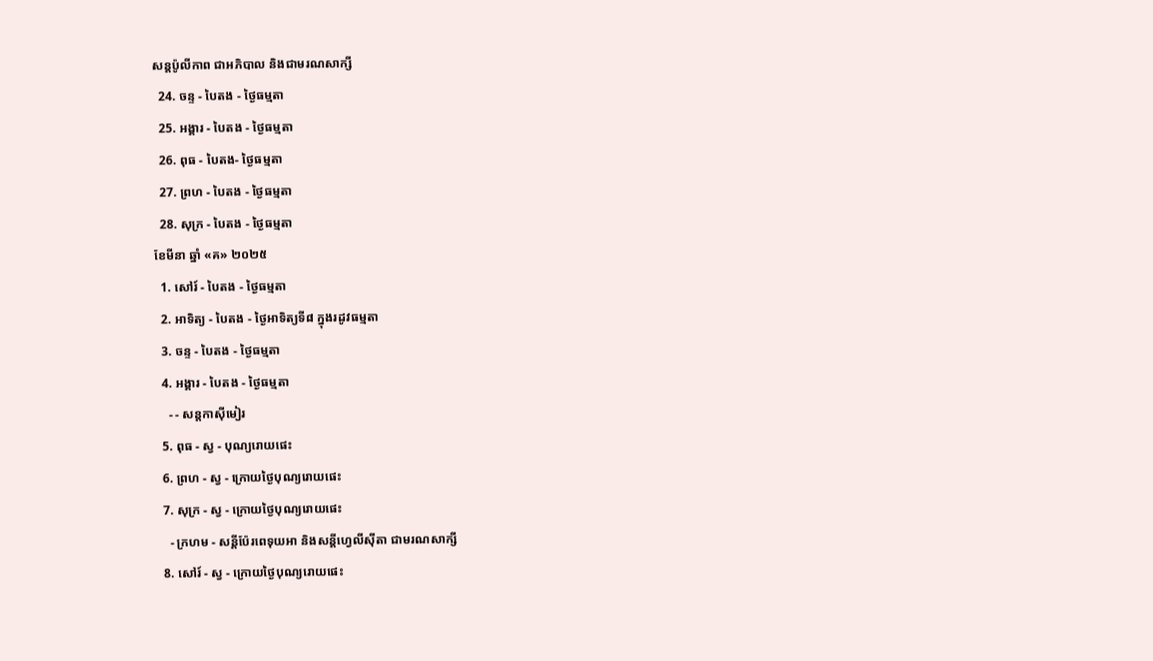សន្ដប៉ូលីកាព ជាអភិបាល និងជាមរណសាក្សី
  24. ចន្ទ - បៃតង - ថ្ងៃធម្មតា
  25. អង្គារ - បៃតង - ថ្ងៃធម្មតា
  26. ពុធ - បៃតង- ថ្ងៃធម្មតា
  27. ព្រហ - បៃតង - ថ្ងៃធម្មតា
  28. សុក្រ - បៃតង - ថ្ងៃធម្មតា
ខែមីនា ឆ្នាំ «គ» ២០២៥
  1. សៅរ៍ - បៃតង - ថ្ងៃធម្មតា
  2. អាទិត្យ - បៃតង - ថ្ងៃអាទិត្យទី៨ ក្នុងរដូវធម្មតា
  3. ចន្ទ - បៃតង - ថ្ងៃធម្មតា
  4. អង្គារ - បៃតង - ថ្ងៃធម្មតា
    - - សន្ដកាស៊ីមៀរ
  5. ពុធ - ស្វ - បុណ្យរោយផេះ
  6. ព្រហ - ស្វ - ក្រោយថ្ងៃបុណ្យរោយផេះ
  7. សុក្រ - ស្វ - ក្រោយថ្ងៃបុណ្យរោយផេះ
    - ក្រហម - សន្ដីប៉ែរពេទុយអា និងសន្ដីហ្វេលីស៊ីតា ជាមរណសាក្សី
  8. សៅរ៍ - ស្វ - ក្រោយថ្ងៃបុណ្យរោយផេះ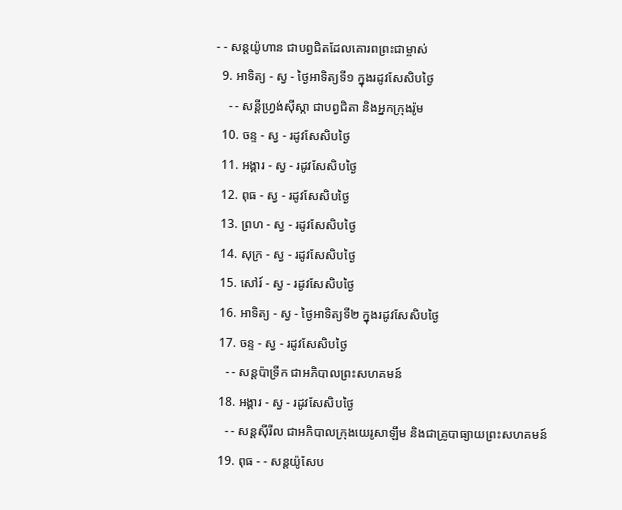- - សន្ដយ៉ូហាន ជាបព្វជិតដែលគោរពព្រះជាម្ចាស់
  9. អាទិត្យ - ស្វ - ថ្ងៃអាទិត្យទី១ ក្នុងរដូវសែសិបថ្ងៃ
    - - សន្ដីហ្វ្រង់ស៊ីស្កា ជាបព្វជិតា និងអ្នកក្រុងរ៉ូម
  10. ចន្ទ - ស្វ - រដូវសែសិបថ្ងៃ
  11. អង្គារ - ស្វ - រដូវសែសិបថ្ងៃ
  12. ពុធ - ស្វ - រដូវសែសិបថ្ងៃ
  13. ព្រហ - ស្វ - រដូវសែសិបថ្ងៃ
  14. សុក្រ - ស្វ - រដូវសែសិបថ្ងៃ
  15. សៅរ៍ - ស្វ - រដូវសែសិបថ្ងៃ
  16. អាទិត្យ - ស្វ - ថ្ងៃអាទិត្យទី២ ក្នុងរដូវសែសិបថ្ងៃ
  17. ចន្ទ - ស្វ - រដូវសែសិបថ្ងៃ
    - - សន្ដប៉ាទ្រីក ជាអភិបាលព្រះសហគមន៍
  18. អង្គារ - ស្វ - រដូវសែសិបថ្ងៃ
    - - សន្ដស៊ីរីល ជាអភិបាលក្រុងយេរូសាឡឹម និងជាគ្រូបាធ្យាយព្រះសហគមន៍
  19. ពុធ - - សន្ដយ៉ូសែប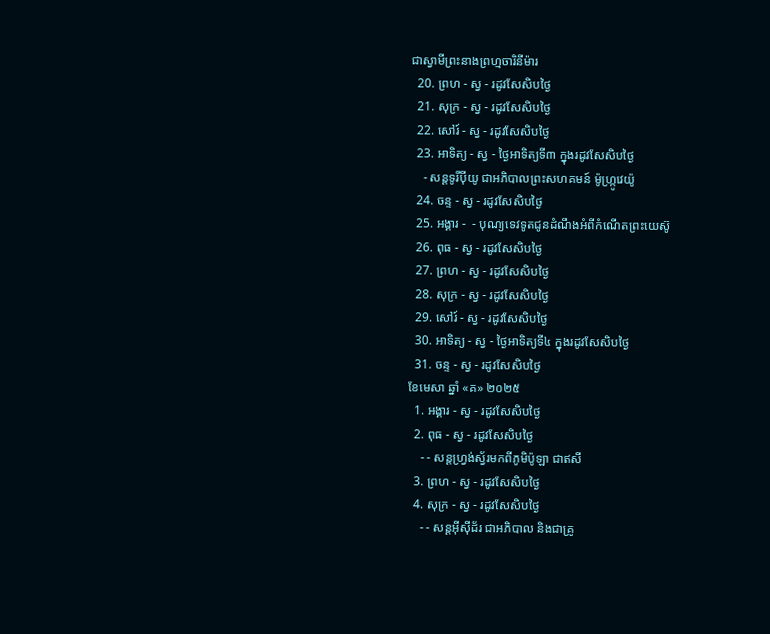ជាស្វាមីព្រះនាងព្រហ្មចារិនីម៉ារ
  20. ព្រហ - ស្វ - រដូវសែសិបថ្ងៃ
  21. សុក្រ - ស្វ - រដូវសែសិបថ្ងៃ
  22. សៅរ៍ - ស្វ - រដូវសែសិបថ្ងៃ
  23. អាទិត្យ - ស្វ - ថ្ងៃអាទិត្យទី៣ ក្នុងរដូវសែសិបថ្ងៃ
    - សន្ដទូរីប៉ីយូ ជាអភិបាលព្រះសហគមន៍ ម៉ូហ្ក្រូវេយ៉ូ
  24. ចន្ទ - ស្វ - រដូវសែសិបថ្ងៃ
  25. អង្គារ -  - បុណ្យទេវទូតជូនដំណឹងអំពីកំណើតព្រះយេស៊ូ
  26. ពុធ - ស្វ - រដូវសែសិបថ្ងៃ
  27. ព្រហ - ស្វ - រដូវសែសិបថ្ងៃ
  28. សុក្រ - ស្វ - រដូវសែសិបថ្ងៃ
  29. សៅរ៍ - ស្វ - រដូវសែសិបថ្ងៃ
  30. អាទិត្យ - ស្វ - ថ្ងៃអាទិត្យទី៤ ក្នុងរដូវសែសិបថ្ងៃ
  31. ចន្ទ - ស្វ - រដូវសែសិបថ្ងៃ
ខែមេសា ឆ្នាំ «គ» ២០២៥
  1. អង្គារ - ស្វ - រដូវសែសិបថ្ងៃ
  2. ពុធ - ស្វ - រដូវសែសិបថ្ងៃ
    - - សន្ដហ្វ្រង់ស្វ័រមកពីភូមិប៉ូឡា ជាឥសី
  3. ព្រហ - ស្វ - រដូវសែសិបថ្ងៃ
  4. សុក្រ - ស្វ - រដូវសែសិបថ្ងៃ
    - - សន្ដអ៊ីស៊ីដ័រ ជាអភិបាល និងជាគ្រូ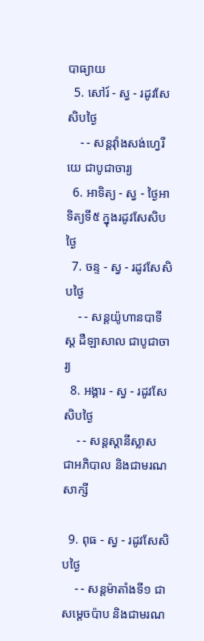បាធ្យាយ
  5. សៅរ៍ - ស្វ - រដូវសែសិបថ្ងៃ
    - - សន្ដវ៉ាំងសង់ហ្វេរីយេ ជាបូជាចារ្យ
  6. អាទិត្យ - ស្វ - ថ្ងៃអាទិត្យទី៥ ក្នុងរដូវសែសិបថ្ងៃ
  7. ចន្ទ - ស្វ - រដូវសែសិបថ្ងៃ
    - - សន្ដយ៉ូហានបាទីស្ដ ដឺឡាសាល ជាបូជាចារ្យ
  8. អង្គារ - ស្វ - រដូវសែសិបថ្ងៃ
    - - សន្ដស្ដានីស្លាស ជាអភិបាល និងជាមរណសាក្សី

  9. ពុធ - ស្វ - រដូវសែសិបថ្ងៃ
    - - សន្ដម៉ាតាំងទី១ ជាសម្ដេចប៉ាប និងជាមរណ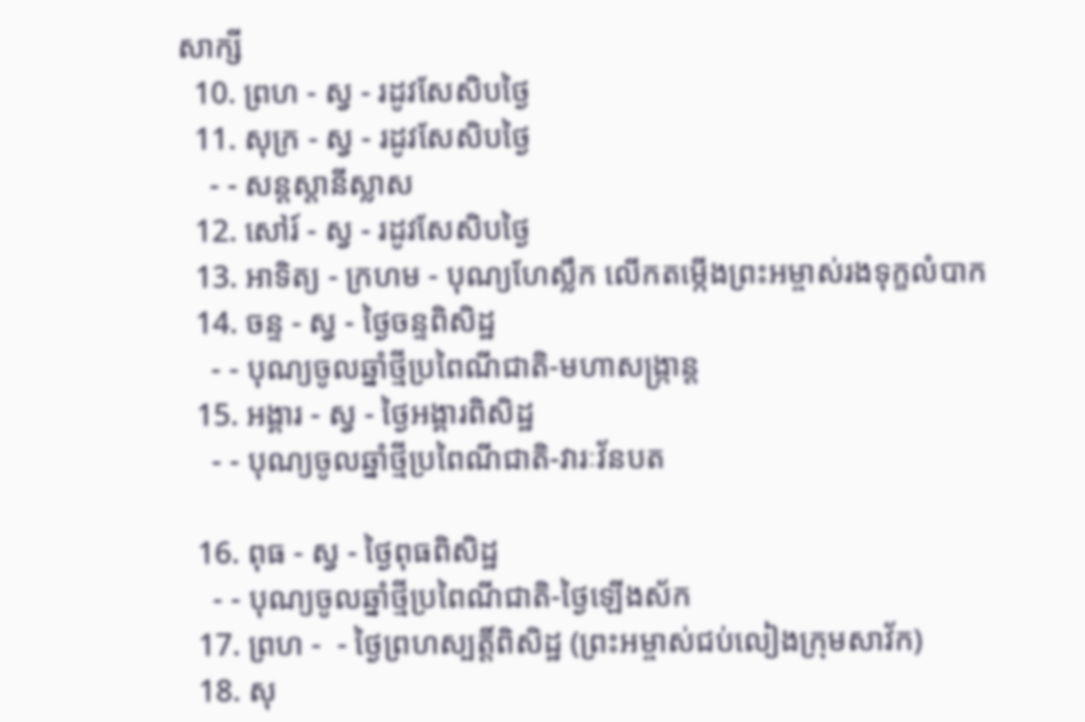សាក្សី
  10. ព្រហ - ស្វ - រដូវសែសិបថ្ងៃ
  11. សុក្រ - ស្វ - រដូវសែសិបថ្ងៃ
    - - សន្ដស្ដានីស្លាស
  12. សៅរ៍ - ស្វ - រដូវសែសិបថ្ងៃ
  13. អាទិត្យ - ក្រហម - បុណ្យហែស្លឹក លើកតម្កើងព្រះអម្ចាស់រងទុក្ខលំបាក
  14. ចន្ទ - ស្វ - ថ្ងៃចន្ទពិសិដ្ឋ
    - - បុណ្យចូលឆ្នាំថ្មីប្រពៃណីជាតិ-មហាសង្រ្កាន្ដ
  15. អង្គារ - ស្វ - ថ្ងៃអង្គារពិសិដ្ឋ
    - - បុណ្យចូលឆ្នាំថ្មីប្រពៃណីជាតិ-វារៈវ័នបត

  16. ពុធ - ស្វ - ថ្ងៃពុធពិសិដ្ឋ
    - - បុណ្យចូលឆ្នាំថ្មីប្រពៃណីជាតិ-ថ្ងៃឡើងស័ក
  17. ព្រហ -  - ថ្ងៃព្រហស្បត្ដិ៍ពិសិដ្ឋ (ព្រះអម្ចាស់ជប់លៀងក្រុមសាវ័ក)
  18. សុ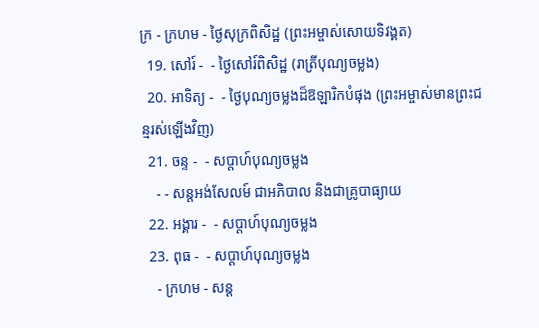ក្រ - ក្រហម - ថ្ងៃសុក្រពិសិដ្ឋ (ព្រះអម្ចាស់សោយទិវង្គត)
  19. សៅរ៍ -  - ថ្ងៃសៅរ៍ពិសិដ្ឋ (រាត្រីបុណ្យចម្លង)
  20. អាទិត្យ -  - ថ្ងៃបុណ្យចម្លងដ៏ឱឡារិកបំផុង (ព្រះអម្ចាស់មានព្រះជន្មរស់ឡើងវិញ)
  21. ចន្ទ -  - សប្ដាហ៍បុណ្យចម្លង
    - - សន្ដអង់សែលម៍ ជាអភិបាល និងជាគ្រូបាធ្យាយ
  22. អង្គារ -  - សប្ដាហ៍បុណ្យចម្លង
  23. ពុធ -  - សប្ដាហ៍បុណ្យចម្លង
    - ក្រហម - សន្ដ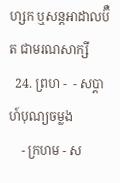ហ្សក ឬសន្ដអាដាលប៊ឺត ជាមរណសាក្សី
  24. ព្រហ -  - សប្ដាហ៍បុណ្យចម្លង
    - ក្រហម - ស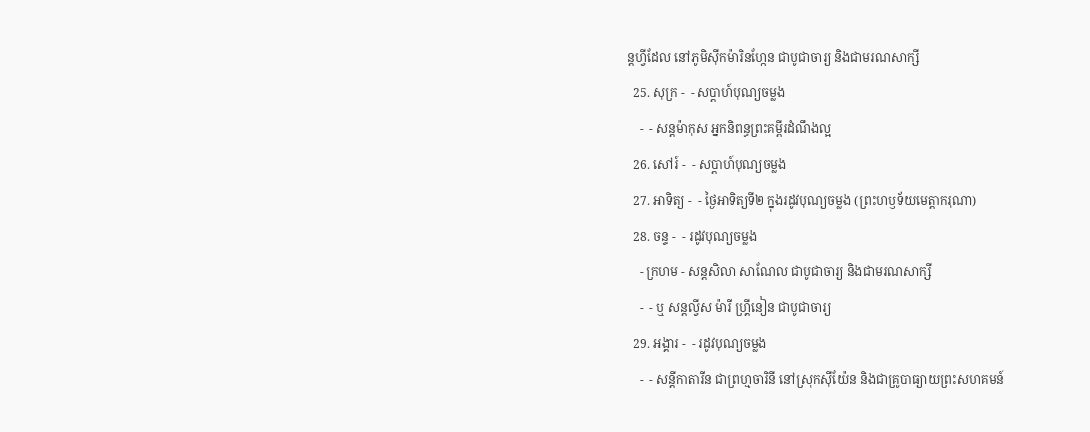ន្ដហ្វីដែល នៅភូមិស៊ីកម៉ារិនហ្កែន ជាបូជាចារ្យ និងជាមរណសាក្សី
  25. សុក្រ -  - សប្ដាហ៍បុណ្យចម្លង
    -  - សន្ដម៉ាកុស អ្នកនិពន្ធព្រះគម្ពីរដំណឹងល្អ
  26. សៅរ៍ -  - សប្ដាហ៍បុណ្យចម្លង
  27. អាទិត្យ -  - ថ្ងៃអាទិត្យទី២ ក្នុងរដូវបុណ្យចម្លង (ព្រះហឫទ័យមេត្ដាករុណា)
  28. ចន្ទ -  - រដូវបុណ្យចម្លង
    - ក្រហម - សន្ដសិលា សាណែល ជាបូជាចារ្យ និងជាមរណសាក្សី
    -  - ឬ សន្ដល្វីស ម៉ារី ហ្គ្រីនៀន ជាបូជាចារ្យ
  29. អង្គារ -  - រដូវបុណ្យចម្លង
    -  - សន្ដីកាតារីន ជាព្រហ្មចារិនី នៅស្រុកស៊ីយ៉ែន និងជាគ្រូបាធ្យាយព្រះសហគមន៍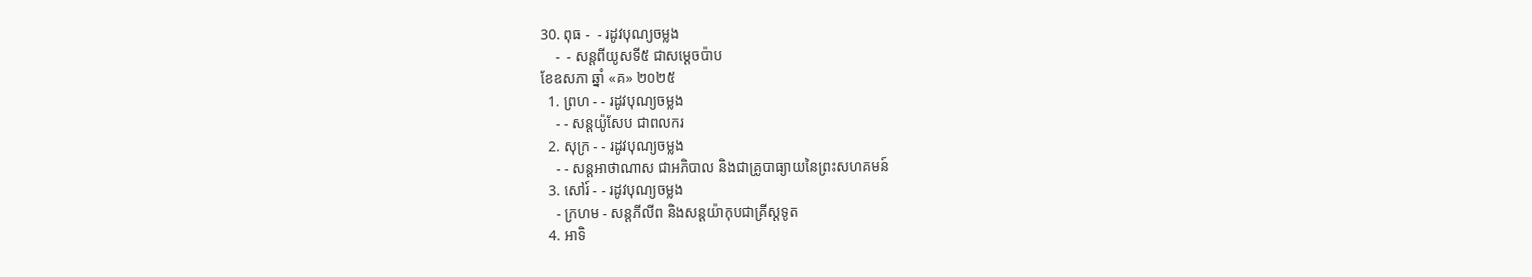30. ពុធ -  - រដូវបុណ្យចម្លង
    -  - សន្ដពីយូសទី៥ ជាសម្ដេចប៉ាប
ខែឧសភា ឆ្នាំ «គ» ២០២៥
  1. ព្រហ - - រដូវបុណ្យចម្លង
    - - សន្ដយ៉ូសែប ជាពលករ
  2. សុក្រ - - រដូវបុណ្យចម្លង
    - - សន្ដអាថាណាស ជាអភិបាល និងជាគ្រូបាធ្យាយនៃព្រះសហគមន៍
  3. សៅរ៍ - - រដូវបុណ្យចម្លង
    - ក្រហម - សន្ដភីលីព និងសន្ដយ៉ាកុបជាគ្រីស្ដទូត
  4. អាទិ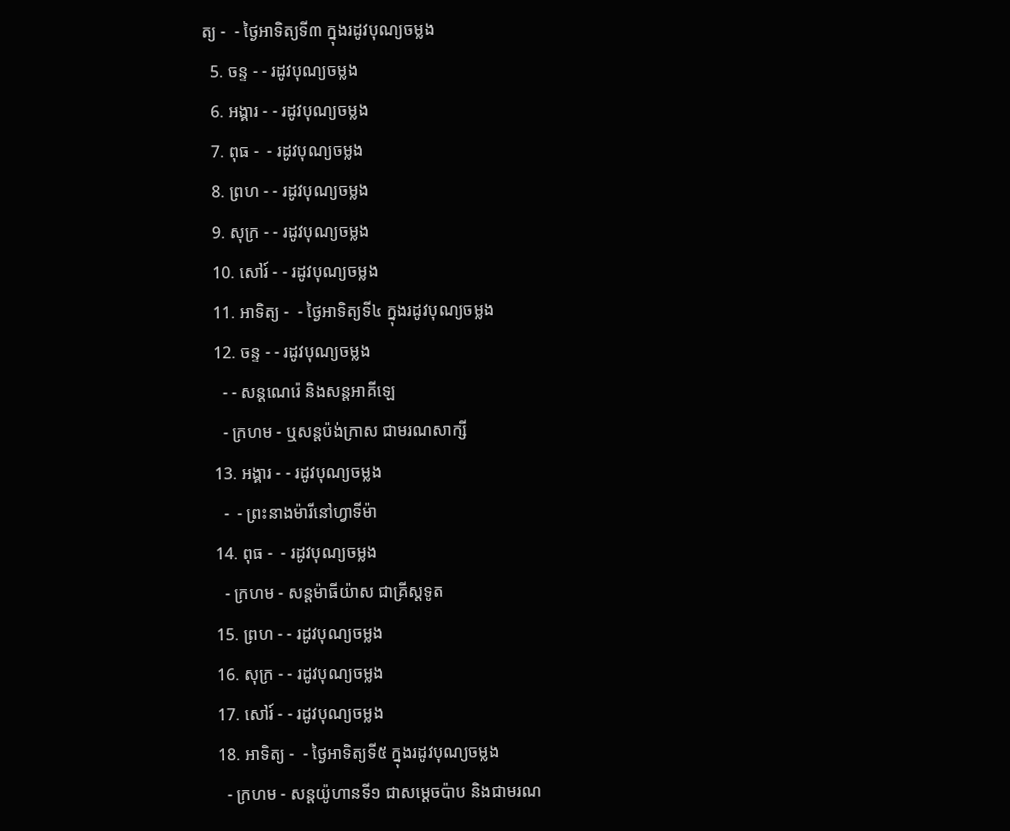ត្យ -  - ថ្ងៃអាទិត្យទី៣ ក្នុងរដូវបុណ្យចម្លង
  5. ចន្ទ - - រដូវបុណ្យចម្លង
  6. អង្គារ - - រដូវបុណ្យចម្លង
  7. ពុធ -  - រដូវបុណ្យចម្លង
  8. ព្រហ - - រដូវបុណ្យចម្លង
  9. សុក្រ - - រដូវបុណ្យចម្លង
  10. សៅរ៍ - - រដូវបុណ្យចម្លង
  11. អាទិត្យ -  - ថ្ងៃអាទិត្យទី៤ ក្នុងរដូវបុណ្យចម្លង
  12. ចន្ទ - - រដូវបុណ្យចម្លង
    - - សន្ដណេរ៉េ និងសន្ដអាគីឡេ
    - ក្រហម - ឬសន្ដប៉ង់ក្រាស ជាមរណសាក្សី
  13. អង្គារ - - រដូវបុណ្យចម្លង
    -  - ព្រះនាងម៉ារីនៅហ្វាទីម៉ា
  14. ពុធ -  - រដូវបុណ្យចម្លង
    - ក្រហម - សន្ដម៉ាធីយ៉ាស ជាគ្រីស្ដទូត
  15. ព្រហ - - រដូវបុណ្យចម្លង
  16. សុក្រ - - រដូវបុណ្យចម្លង
  17. សៅរ៍ - - រដូវបុណ្យចម្លង
  18. អាទិត្យ -  - ថ្ងៃអាទិត្យទី៥ ក្នុងរដូវបុណ្យចម្លង
    - ក្រហម - សន្ដយ៉ូហានទី១ ជាសម្ដេចប៉ាប និងជាមរណ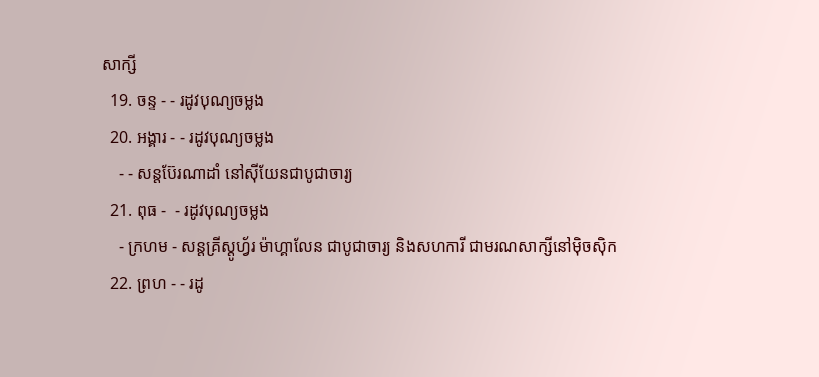សាក្សី
  19. ចន្ទ - - រដូវបុណ្យចម្លង
  20. អង្គារ - - រដូវបុណ្យចម្លង
    - - សន្ដប៊ែរណាដាំ នៅស៊ីយែនជាបូជាចារ្យ
  21. ពុធ -  - រដូវបុណ្យចម្លង
    - ក្រហម - សន្ដគ្រីស្ដូហ្វ័រ ម៉ាហ្គាលែន ជាបូជាចារ្យ និងសហការី ជាមរណសាក្សីនៅម៉ិចស៊ិក
  22. ព្រហ - - រដូ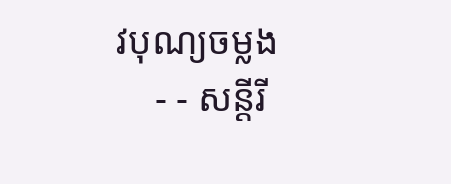វបុណ្យចម្លង
    - - សន្ដីរី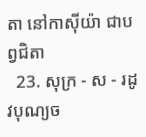តា នៅកាស៊ីយ៉ា ជាបព្វជិតា
  23. សុក្រ - ស - រដូវបុណ្យច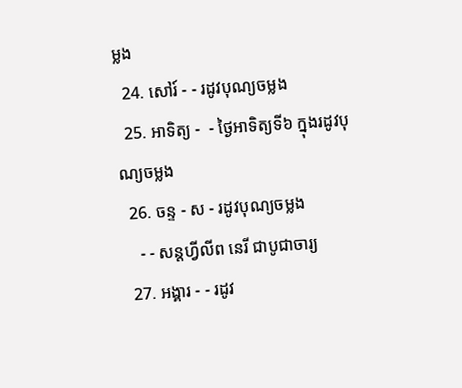ម្លង
  24. សៅរ៍ - - រដូវបុណ្យចម្លង
  25. អាទិត្យ -  - ថ្ងៃអាទិត្យទី៦ ក្នុងរដូវបុណ្យចម្លង
  26. ចន្ទ - ស - រដូវបុណ្យចម្លង
    - - សន្ដហ្វីលីព នេរី ជាបូជាចារ្យ
  27. អង្គារ - - រដូវ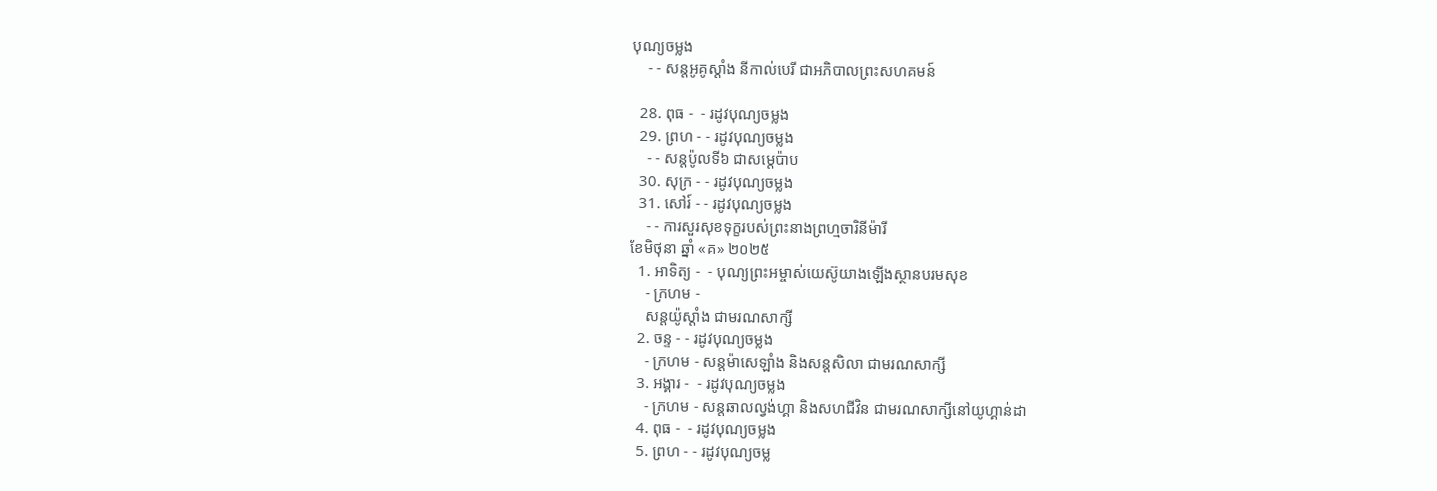បុណ្យចម្លង
    - - សន្ដអូគូស្ដាំង នីកាល់បេរី ជាអភិបាលព្រះសហគមន៍

  28. ពុធ -  - រដូវបុណ្យចម្លង
  29. ព្រហ - - រដូវបុណ្យចម្លង
    - - សន្ដប៉ូលទី៦ ជាសម្ដេប៉ាប
  30. សុក្រ - - រដូវបុណ្យចម្លង
  31. សៅរ៍ - - រដូវបុណ្យចម្លង
    - - ការសួរសុខទុក្ខរបស់ព្រះនាងព្រហ្មចារិនីម៉ារី
ខែមិថុនា ឆ្នាំ «គ» ២០២៥
  1. អាទិត្យ -  - បុណ្យព្រះអម្ចាស់យេស៊ូយាងឡើងស្ថានបរមសុខ
    - ក្រហម -
    សន្ដយ៉ូស្ដាំង ជាមរណសាក្សី
  2. ចន្ទ - - រដូវបុណ្យចម្លង
    - ក្រហម - សន្ដម៉ាសេឡាំង និងសន្ដសិលា ជាមរណសាក្សី
  3. អង្គារ -  - រដូវបុណ្យចម្លង
    - ក្រហម - សន្ដឆាលល្វង់ហ្គា និងសហជីវិន ជាមរណសាក្សីនៅយូហ្គាន់ដា
  4. ពុធ -  - រដូវបុណ្យចម្លង
  5. ព្រហ - - រដូវបុណ្យចម្ល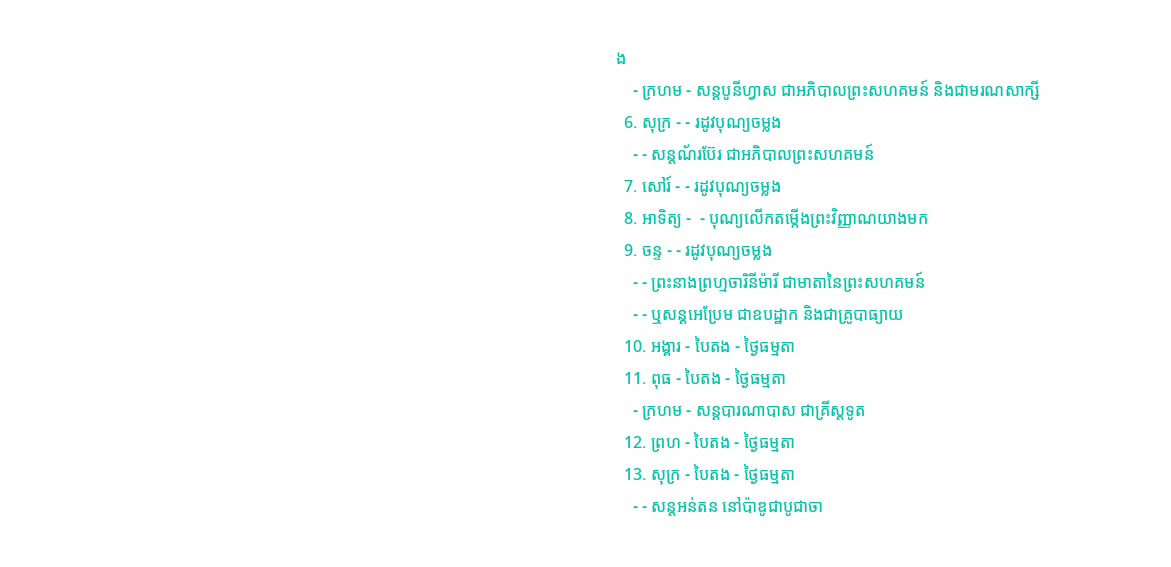ង
    - ក្រហម - សន្ដបូនីហ្វាស ជាអភិបាលព្រះសហគមន៍ និងជាមរណសាក្សី
  6. សុក្រ - - រដូវបុណ្យចម្លង
    - - សន្ដណ័រប៊ែរ ជាអភិបាលព្រះសហគមន៍
  7. សៅរ៍ - - រដូវបុណ្យចម្លង
  8. អាទិត្យ -  - បុណ្យលើកតម្កើងព្រះវិញ្ញាណយាងមក
  9. ចន្ទ - - រដូវបុណ្យចម្លង
    - - ព្រះនាងព្រហ្មចារិនីម៉ារី ជាមាតានៃព្រះសហគមន៍
    - - ឬសន្ដអេប្រែម ជាឧបដ្ឋាក និងជាគ្រូបាធ្យាយ
  10. អង្គារ - បៃតង - ថ្ងៃធម្មតា
  11. ពុធ - បៃតង - ថ្ងៃធម្មតា
    - ក្រហម - សន្ដបារណាបាស ជាគ្រីស្ដទូត
  12. ព្រហ - បៃតង - ថ្ងៃធម្មតា
  13. សុក្រ - បៃតង - ថ្ងៃធម្មតា
    - - សន្ដអន់តន នៅប៉ាឌូជាបូជាចា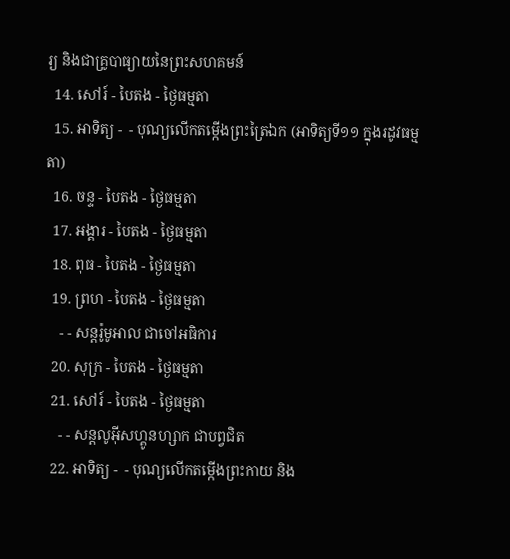រ្យ និងជាគ្រូបាធ្យាយនៃព្រះសហគមន៍
  14. សៅរ៍ - បៃតង - ថ្ងៃធម្មតា
  15. អាទិត្យ -  - បុណ្យលើកតម្កើងព្រះត្រៃឯក (អាទិត្យទី១១ ក្នុងរដូវធម្មតា)
  16. ចន្ទ - បៃតង - ថ្ងៃធម្មតា
  17. អង្គារ - បៃតង - ថ្ងៃធម្មតា
  18. ពុធ - បៃតង - ថ្ងៃធម្មតា
  19. ព្រហ - បៃតង - ថ្ងៃធម្មតា
    - - សន្ដរ៉ូមូអាល ជាចៅអធិការ
  20. សុក្រ - បៃតង - ថ្ងៃធម្មតា
  21. សៅរ៍ - បៃតង - ថ្ងៃធម្មតា
    - - សន្ដលូអ៊ីសហ្គូនហ្សាក ជាបព្វជិត
  22. អាទិត្យ -  - បុណ្យលើកតម្កើងព្រះកាយ និង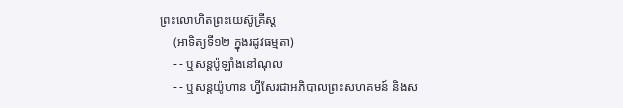ព្រះលោហិតព្រះយេស៊ូគ្រីស្ដ
    (អាទិត្យទី១២ ក្នុងរដូវធម្មតា)
    - - ឬសន្ដប៉ូឡាំងនៅណុល
    - - ឬសន្ដយ៉ូហាន ហ្វីសែរជាអភិបាលព្រះសហគមន៍ និងស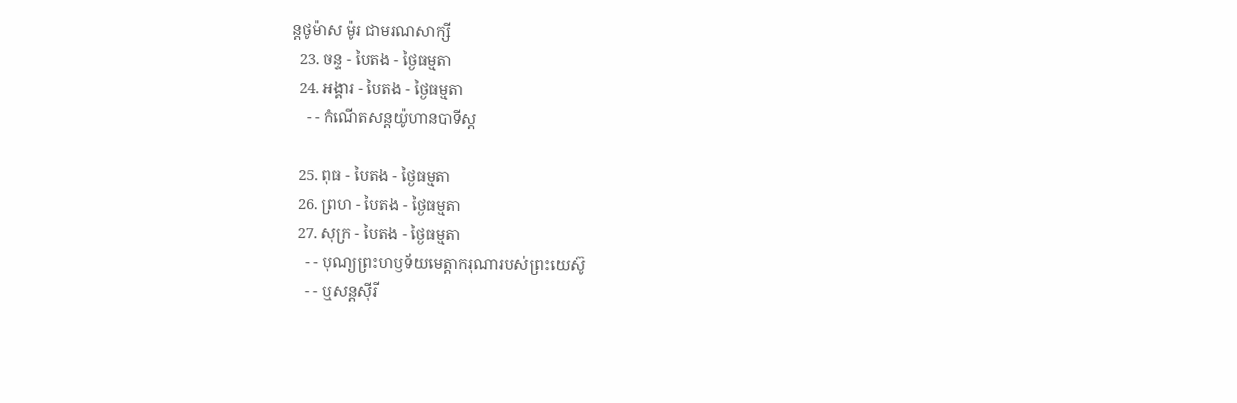ន្ដថូម៉ាស ម៉ូរ ជាមរណសាក្សី
  23. ចន្ទ - បៃតង - ថ្ងៃធម្មតា
  24. អង្គារ - បៃតង - ថ្ងៃធម្មតា
    - - កំណើតសន្ដយ៉ូហានបាទីស្ដ

  25. ពុធ - បៃតង - ថ្ងៃធម្មតា
  26. ព្រហ - បៃតង - ថ្ងៃធម្មតា
  27. សុក្រ - បៃតង - ថ្ងៃធម្មតា
    - - បុណ្យព្រះហឫទ័យមេត្ដាករុណារបស់ព្រះយេស៊ូ
    - - ឬសន្ដស៊ីរី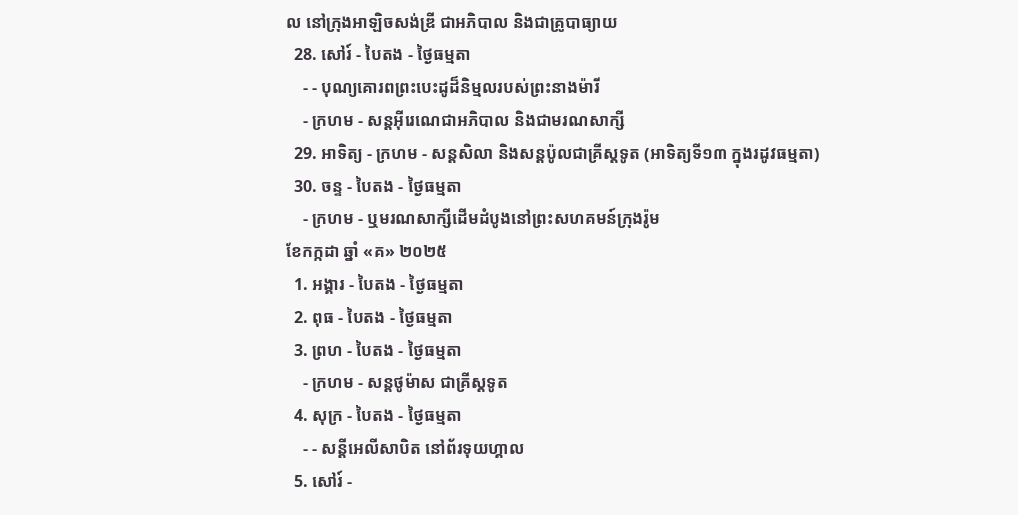ល នៅក្រុងអាឡិចសង់ឌ្រី ជាអភិបាល និងជាគ្រូបាធ្យាយ
  28. សៅរ៍ - បៃតង - ថ្ងៃធម្មតា
    - - បុណ្យគោរពព្រះបេះដូដ៏និម្មលរបស់ព្រះនាងម៉ារី
    - ក្រហម - សន្ដអ៊ីរេណេជាអភិបាល និងជាមរណសាក្សី
  29. អាទិត្យ - ក្រហម - សន្ដសិលា និងសន្ដប៉ូលជាគ្រីស្ដទូត (អាទិត្យទី១៣ ក្នុងរដូវធម្មតា)
  30. ចន្ទ - បៃតង - ថ្ងៃធម្មតា
    - ក្រហម - ឬមរណសាក្សីដើមដំបូងនៅព្រះសហគមន៍ក្រុងរ៉ូម
ខែកក្កដា ឆ្នាំ «គ» ២០២៥
  1. អង្គារ - បៃតង - ថ្ងៃធម្មតា
  2. ពុធ - បៃតង - ថ្ងៃធម្មតា
  3. ព្រហ - បៃតង - ថ្ងៃធម្មតា
    - ក្រហម - សន្ដថូម៉ាស ជាគ្រីស្ដទូត
  4. សុក្រ - បៃតង - ថ្ងៃធម្មតា
    - - សន្ដីអេលីសាបិត នៅព័រទុយហ្គាល
  5. សៅរ៍ -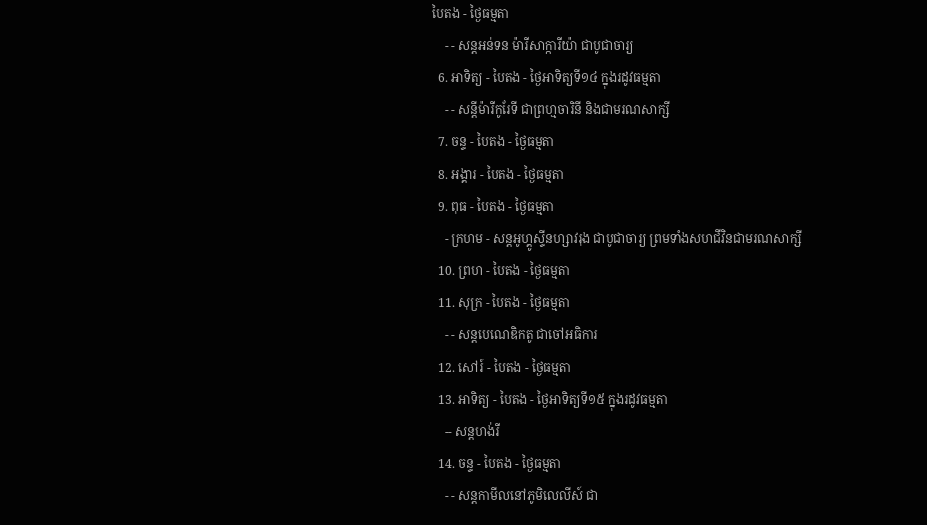បៃតង - ថ្ងៃធម្មតា
    - - សន្ដអន់ទន ម៉ារីសាក្ការីយ៉ា ជាបូជាចារ្យ
  6. អាទិត្យ - បៃតង - ថ្ងៃអាទិត្យទី១៤ ក្នុងរដូវធម្មតា
    - - សន្ដីម៉ារីកូរែទី ជាព្រហ្មចារិនី និងជាមរណសាក្សី
  7. ចន្ទ - បៃតង - ថ្ងៃធម្មតា
  8. អង្គារ - បៃតង - ថ្ងៃធម្មតា
  9. ពុធ - បៃតង - ថ្ងៃធម្មតា
    - ក្រហម - សន្ដអូហ្គូស្ទីនហ្សាវរុង ជាបូជាចារ្យ ព្រមទាំងសហជីវិនជាមរណសាក្សី
  10. ព្រហ - បៃតង - ថ្ងៃធម្មតា
  11. សុក្រ - បៃតង - ថ្ងៃធម្មតា
    - - សន្ដបេណេឌិកតូ ជាចៅអធិការ
  12. សៅរ៍ - បៃតង - ថ្ងៃធម្មតា
  13. អាទិត្យ - បៃតង - ថ្ងៃអាទិត្យទី១៥ ក្នុងរដូវធម្មតា
    -- សន្ដហង់រី
  14. ចន្ទ - បៃតង - ថ្ងៃធម្មតា
    - - សន្ដកាមីលនៅភូមិលេលីស៍ ជា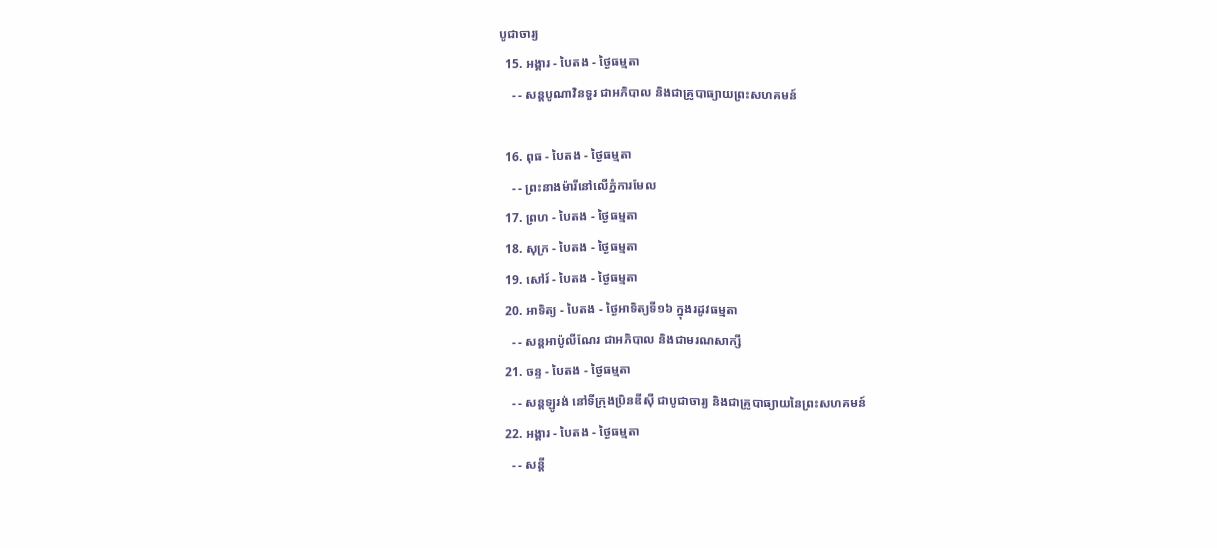បូជាចារ្យ
  15. អង្គារ - បៃតង - ថ្ងៃធម្មតា
    - - សន្ដបូណាវិនទួរ ជាអភិបាល និងជាគ្រូបាធ្យាយព្រះសហគមន៍

  16. ពុធ - បៃតង - ថ្ងៃធម្មតា
    - - ព្រះនាងម៉ារីនៅលើភ្នំការមែល
  17. ព្រហ - បៃតង - ថ្ងៃធម្មតា
  18. សុក្រ - បៃតង - ថ្ងៃធម្មតា
  19. សៅរ៍ - បៃតង - ថ្ងៃធម្មតា
  20. អាទិត្យ - បៃតង - ថ្ងៃអាទិត្យទី១៦ ក្នុងរដូវធម្មតា
    - - សន្ដអាប៉ូលីណែរ ជាអភិបាល និងជាមរណសាក្សី
  21. ចន្ទ - បៃតង - ថ្ងៃធម្មតា
    - - សន្ដឡូរង់ នៅទីក្រុងប្រិនឌីស៊ី ជាបូជាចារ្យ និងជាគ្រូបាធ្យាយនៃព្រះសហគមន៍
  22. អង្គារ - បៃតង - ថ្ងៃធម្មតា
    - - សន្ដី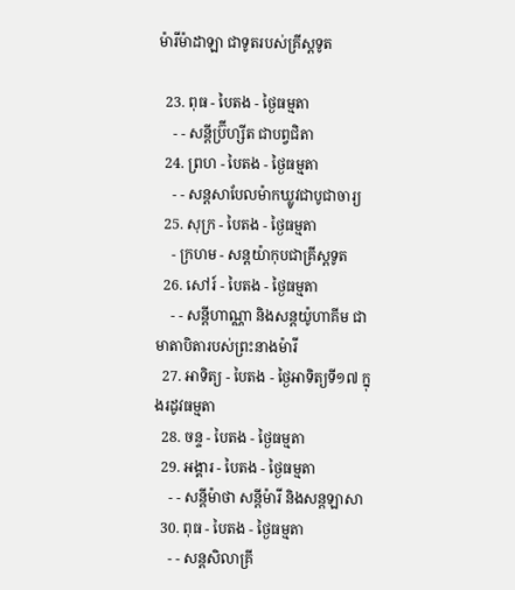ម៉ារីម៉ាដាឡា ជាទូតរបស់គ្រីស្ដទូត

  23. ពុធ - បៃតង - ថ្ងៃធម្មតា
    - - សន្ដីប្រ៊ីហ្សីត ជាបព្វជិតា
  24. ព្រហ - បៃតង - ថ្ងៃធម្មតា
    - - សន្ដសាបែលម៉ាកឃ្លូវជាបូជាចារ្យ
  25. សុក្រ - បៃតង - ថ្ងៃធម្មតា
    - ក្រហម - សន្ដយ៉ាកុបជាគ្រីស្ដទូត
  26. សៅរ៍ - បៃតង - ថ្ងៃធម្មតា
    - - សន្ដីហាណ្ណា និងសន្ដយ៉ូហាគីម ជាមាតាបិតារបស់ព្រះនាងម៉ារី
  27. អាទិត្យ - បៃតង - ថ្ងៃអាទិត្យទី១៧ ក្នុងរដូវធម្មតា
  28. ចន្ទ - បៃតង - ថ្ងៃធម្មតា
  29. អង្គារ - បៃតង - ថ្ងៃធម្មតា
    - - សន្ដីម៉ាថា សន្ដីម៉ារី និងសន្ដឡាសា
  30. ពុធ - បៃតង - ថ្ងៃធម្មតា
    - - សន្ដសិលាគ្រី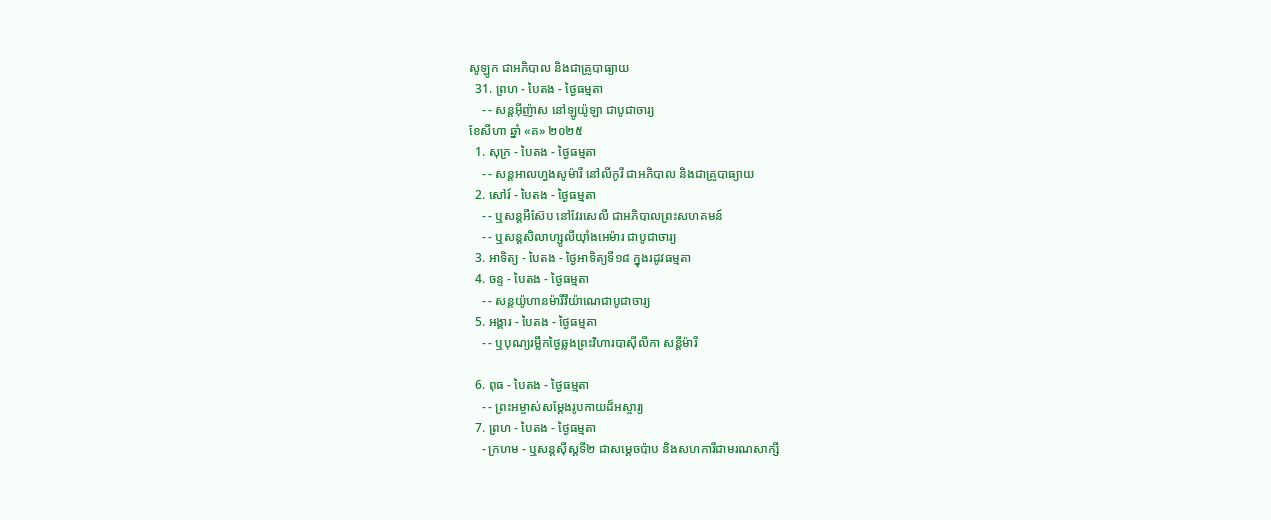សូឡូក ជាអភិបាល និងជាគ្រូបាធ្យាយ
  31. ព្រហ - បៃតង - ថ្ងៃធម្មតា
    - - សន្ដអ៊ីញ៉ាស នៅឡូយ៉ូឡា ជាបូជាចារ្យ
ខែសីហា ឆ្នាំ «គ» ២០២៥
  1. សុក្រ - បៃតង - ថ្ងៃធម្មតា
    - - សន្ដអាលហ្វងសូម៉ារី នៅលីកូរី ជាអភិបាល និងជាគ្រូបាធ្យាយ
  2. សៅរ៍ - បៃតង - ថ្ងៃធម្មតា
    - - ឬសន្ដអឺស៊ែប នៅវែរសេលី ជាអភិបាលព្រះសហគមន៍
    - - ឬសន្ដសិលាហ្សូលីយ៉ាំងអេម៉ារ ជាបូជាចារ្យ
  3. អាទិត្យ - បៃតង - ថ្ងៃអាទិត្យទី១៨ ក្នុងរដូវធម្មតា
  4. ចន្ទ - បៃតង - ថ្ងៃធម្មតា
    - - សន្ដយ៉ូហានម៉ារីវីយ៉ាណេជាបូជាចារ្យ
  5. អង្គារ - បៃតង - ថ្ងៃធម្មតា
    - - ឬបុណ្យរម្លឹកថ្ងៃឆ្លងព្រះវិហារបាស៊ីលីកា សន្ដីម៉ារី

  6. ពុធ - បៃតង - ថ្ងៃធម្មតា
    - - ព្រះអម្ចាស់សម្ដែងរូបកាយដ៏អស្ចារ្យ
  7. ព្រហ - បៃតង - ថ្ងៃធម្មតា
    - ក្រហម - ឬសន្ដស៊ីស្ដទី២ ជាសម្ដេចប៉ាប និងសហការីជាមរណសាក្សី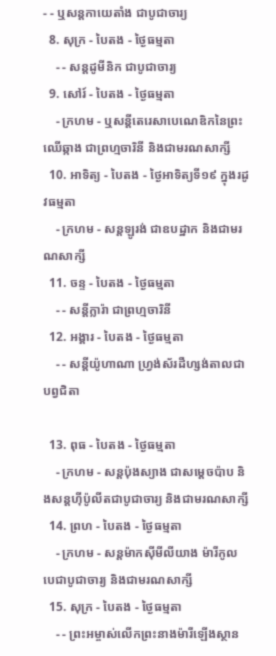- - ឬសន្ដកាយេតាំង ជាបូជាចារ្យ
  8. សុក្រ - បៃតង - ថ្ងៃធម្មតា
    - - សន្ដដូមីនិក ជាបូជាចារ្យ
  9. សៅរ៍ - បៃតង - ថ្ងៃធម្មតា
    - ក្រហម - ឬសន្ដីតេរេសាបេណេឌិកនៃព្រះឈើឆ្កាង ជាព្រហ្មចារិនី និងជាមរណសាក្សី
  10. អាទិត្យ - បៃតង - ថ្ងៃអាទិត្យទី១៩ ក្នុងរដូវធម្មតា
    - ក្រហម - សន្ដឡូរង់ ជាឧបដ្ឋាក និងជាមរណសាក្សី
  11. ចន្ទ - បៃតង - ថ្ងៃធម្មតា
    - - សន្ដីក្លារ៉ា ជាព្រហ្មចារិនី
  12. អង្គារ - បៃតង - ថ្ងៃធម្មតា
    - - សន្ដីយ៉ូហាណា ហ្វ្រង់ស័រដឺហ្សង់តាលជាបព្វជិតា

  13. ពុធ - បៃតង - ថ្ងៃធម្មតា
    - ក្រហម - សន្ដប៉ុងស្យាង ជាសម្ដេចប៉ាប និងសន្ដហ៊ីប៉ូលីតជាបូជាចារ្យ និងជាមរណសាក្សី
  14. ព្រហ - បៃតង - ថ្ងៃធម្មតា
    - ក្រហម - សន្ដម៉ាកស៊ីមីលីយាង ម៉ារីកូលបេជាបូជាចារ្យ និងជាមរណសាក្សី
  15. សុក្រ - បៃតង - ថ្ងៃធម្មតា
    - - ព្រះអម្ចាស់លើកព្រះនាងម៉ារីឡើងស្ថាន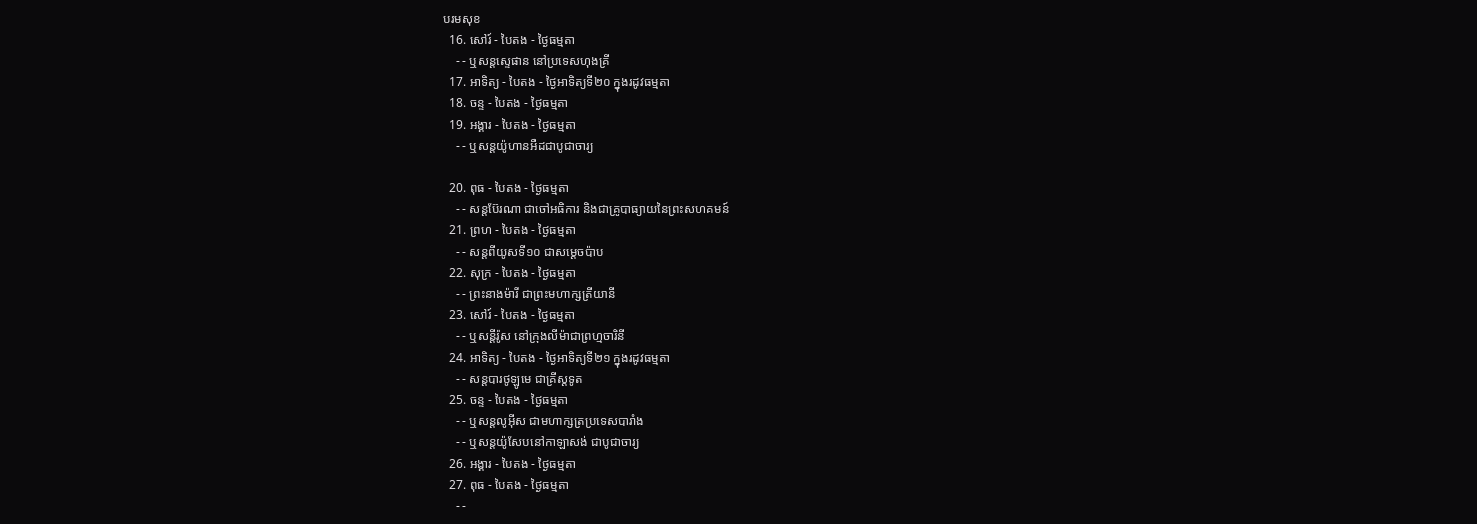បរមសុខ
  16. សៅរ៍ - បៃតង - ថ្ងៃធម្មតា
    - - ឬសន្ដស្ទេផាន នៅប្រទេសហុងគ្រី
  17. អាទិត្យ - បៃតង - ថ្ងៃអាទិត្យទី២០ ក្នុងរដូវធម្មតា
  18. ចន្ទ - បៃតង - ថ្ងៃធម្មតា
  19. អង្គារ - បៃតង - ថ្ងៃធម្មតា
    - - ឬសន្ដយ៉ូហានអឺដជាបូជាចារ្យ

  20. ពុធ - បៃតង - ថ្ងៃធម្មតា
    - - សន្ដប៊ែរណា ជាចៅអធិការ និងជាគ្រូបាធ្យាយនៃព្រះសហគមន៍
  21. ព្រហ - បៃតង - ថ្ងៃធម្មតា
    - - សន្ដពីយូសទី១០ ជាសម្ដេចប៉ាប
  22. សុក្រ - បៃតង - ថ្ងៃធម្មតា
    - - ព្រះនាងម៉ារី ជាព្រះមហាក្សត្រីយានី
  23. សៅរ៍ - បៃតង - ថ្ងៃធម្មតា
    - - ឬសន្ដីរ៉ូស នៅក្រុងលីម៉ាជាព្រហ្មចារិនី
  24. អាទិត្យ - បៃតង - ថ្ងៃអាទិត្យទី២១ ក្នុងរដូវធម្មតា
    - - សន្ដបារថូឡូមេ ជាគ្រីស្ដទូត
  25. ចន្ទ - បៃតង - ថ្ងៃធម្មតា
    - - ឬសន្ដលូអ៊ីស ជាមហាក្សត្រប្រទេសបារាំង
    - - ឬសន្ដយ៉ូសែបនៅកាឡាសង់ ជាបូជាចារ្យ
  26. អង្គារ - បៃតង - ថ្ងៃធម្មតា
  27. ពុធ - បៃតង - ថ្ងៃធម្មតា
    - -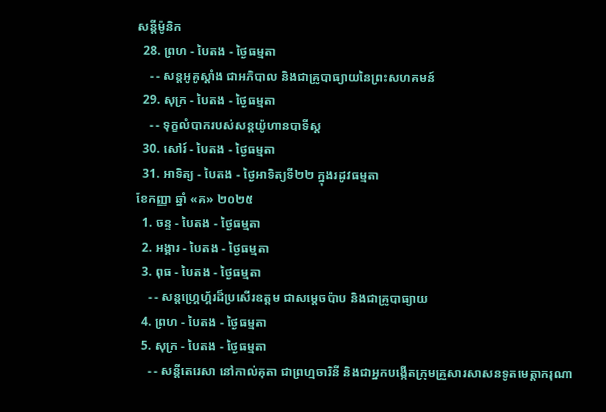សន្ដីម៉ូនិក
  28. ព្រហ - បៃតង - ថ្ងៃធម្មតា
    - - សន្ដអូគូស្ដាំង ជាអភិបាល និងជាគ្រូបាធ្យាយនៃព្រះសហគមន៍
  29. សុក្រ - បៃតង - ថ្ងៃធម្មតា
    - - ទុក្ខលំបាករបស់សន្ដយ៉ូហានបាទីស្ដ
  30. សៅរ៍ - បៃតង - ថ្ងៃធម្មតា
  31. អាទិត្យ - បៃតង - ថ្ងៃអាទិត្យទី២២ ក្នុងរដូវធម្មតា
ខែកញ្ញា ឆ្នាំ «គ» ២០២៥
  1. ចន្ទ - បៃតង - ថ្ងៃធម្មតា
  2. អង្គារ - បៃតង - ថ្ងៃធម្មតា
  3. ពុធ - បៃតង - ថ្ងៃធម្មតា
    - - សន្ដហ្គ្រេហ្គ័រដ៏ប្រសើរឧត្ដម ជាសម្ដេចប៉ាប និងជាគ្រូបាធ្យាយ
  4. ព្រហ - បៃតង - ថ្ងៃធម្មតា
  5. សុក្រ - បៃតង - ថ្ងៃធម្មតា
    - - សន្ដីតេរេសា នៅកាល់គុតា ជាព្រហ្មចារិនី និងជាអ្នកបង្កើតក្រុមគ្រួសារសាសនទូតមេត្ដាករុណា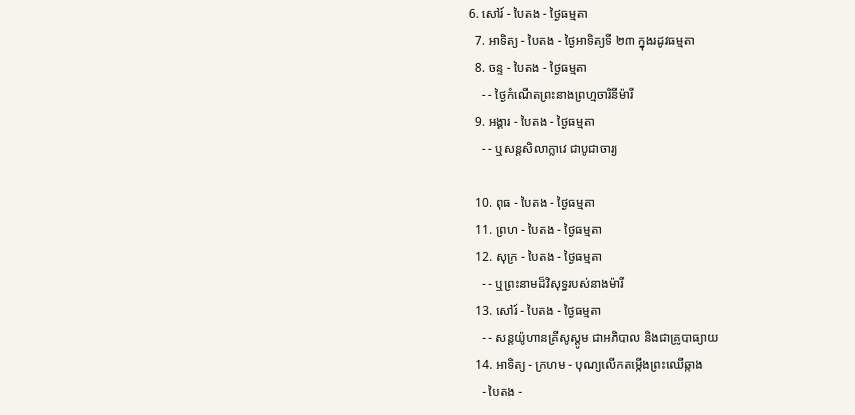6. សៅរ៍ - បៃតង - ថ្ងៃធម្មតា
  7. អាទិត្យ - បៃតង - ថ្ងៃអាទិត្យទី ២៣ ក្នុងរដូវធម្មតា
  8. ចន្ទ - បៃតង - ថ្ងៃធម្មតា
    - - ថ្ងៃកំណើតព្រះនាងព្រហ្មចារិនីម៉ារី
  9. អង្គារ - បៃតង - ថ្ងៃធម្មតា
    - - ឬសន្ដសិលាក្លាវេ ជាបូជាចារ្យ

  10. ពុធ - បៃតង - ថ្ងៃធម្មតា
  11. ព្រហ - បៃតង - ថ្ងៃធម្មតា
  12. សុក្រ - បៃតង - ថ្ងៃធម្មតា
    - - ឬព្រះនាមដ៏វិសុទ្ធរបស់នាងម៉ារី
  13. សៅរ៍ - បៃតង - ថ្ងៃធម្មតា
    - - សន្ដយ៉ូហានគ្រីសូស្ដូម ជាអភិបាល និងជាគ្រូបាធ្យាយ
  14. អាទិត្យ - ក្រហម - បុណ្យលើកតម្កើងព្រះឈើឆ្កាង
    - បៃតង -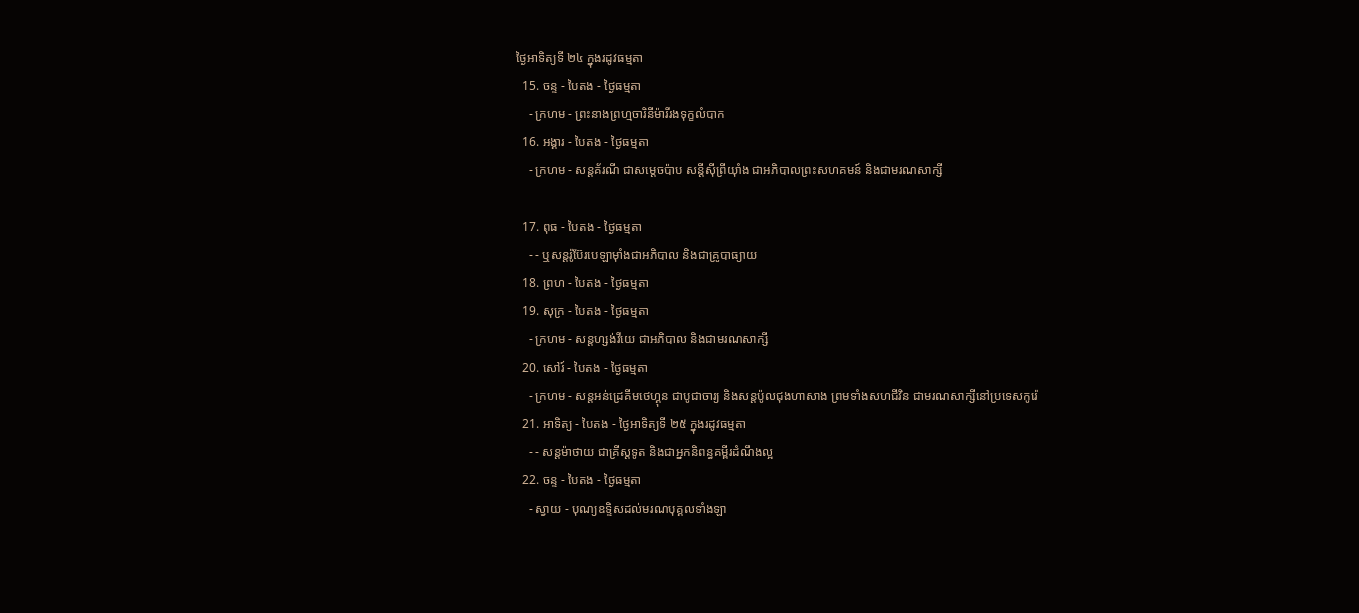ថ្ងៃអាទិត្យទី ២៤ ក្នុងរដូវធម្មតា
  15. ចន្ទ - បៃតង - ថ្ងៃធម្មតា
    - ក្រហម - ព្រះនាងព្រហ្មចារិនីម៉ារីរងទុក្ខលំបាក
  16. អង្គារ - បៃតង - ថ្ងៃធម្មតា
    - ក្រហម - សន្ដគ័រណី ជាសម្ដេចប៉ាប សន្ដីស៊ីព្រីយ៉ាំង ជាអភិបាលព្រះសហគមន៍ និងជាមរណសាក្សី

  17. ពុធ - បៃតង - ថ្ងៃធម្មតា
    - - ឬសន្ដរ៉ូប៊ែរបេឡាម៉ាំងជាអភិបាល និងជាគ្រូបាធ្យាយ
  18. ព្រហ - បៃតង - ថ្ងៃធម្មតា
  19. សុក្រ - បៃតង - ថ្ងៃធម្មតា
    - ក្រហម - សន្ដហ្សង់វីយេ ជាអភិបាល និងជាមរណសាក្សី
  20. សៅរ៍ - បៃតង - ថ្ងៃធម្មតា
    - ក្រហម - សន្ដអន់ដ្រេគីមថេហ្គុន ជាបូជាចារ្យ និងសន្ដប៉ូលជុងហាសាង ព្រមទាំងសហជីវិន ជាមរណសាក្សីនៅប្រទេសកូរ៉េ
  21. អាទិត្យ - បៃតង - ថ្ងៃអាទិត្យទី ២៥ ក្នុងរដូវធម្មតា
    - - សន្ដម៉ាថាយ ជាគ្រីស្ដទូត និងជាអ្នកនិពន្ធគម្ពីរដំណឹងល្អ
  22. ចន្ទ - បៃតង - ថ្ងៃធម្មតា
    - ស្វាយ - បុណ្យឧទ្ទិសដល់មរណបុគ្គលទាំងឡា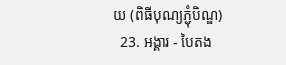យ (ពិធីបុណ្យភ្ជុំបិណ្ឌ)
  23. អង្គារ - បៃតង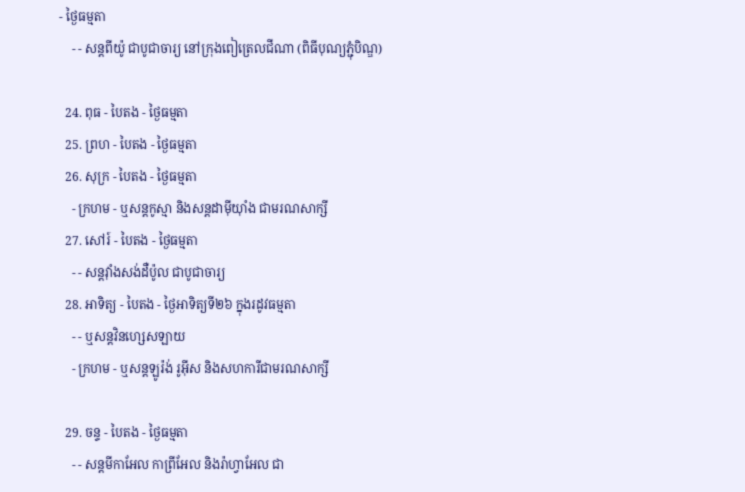- ថ្ងៃធម្មតា
    - - សន្ដពីយ៉ូ ជាបូជាចារ្យ នៅក្រុងពៀត្រេលជីណា (ពិធីបុណ្យភ្ជុំបិណ្ឌ)

  24. ពុធ - បៃតង - ថ្ងៃធម្មតា
  25. ព្រហ - បៃតង - ថ្ងៃធម្មតា
  26. សុក្រ - បៃតង - ថ្ងៃធម្មតា
    - ក្រហម - ឬសន្ដកូស្មា និងសន្ដដាម៉ីយ៉ាំង ជាមរណសាក្សី
  27. សៅរ៍ - បៃតង - ថ្ងៃធម្មតា
    - - សន្ដវ៉ាំងសង់ដឺប៉ូល ជាបូជាចារ្យ
  28. អាទិត្យ - បៃតង - ថ្ងៃអាទិត្យទី២៦ ក្នុងរដូវធម្មតា
    - - ឬសន្ដវិនហ្សេសឡាយ
    - ក្រហម - ឬសន្ដឡូរ៉ង់ រូអ៊ីស និងសហការីជាមរណសាក្សី

  29. ចន្ទ - បៃតង - ថ្ងៃធម្មតា
    - - សន្ដមីកាអែល កាព្រីអែល និងរ៉ាហ្វាអែល ជា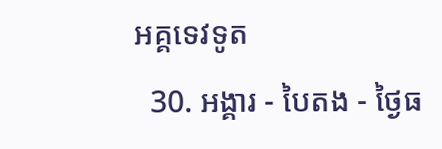អគ្គទេវទូត
  30. អង្គារ - បៃតង - ថ្ងៃធ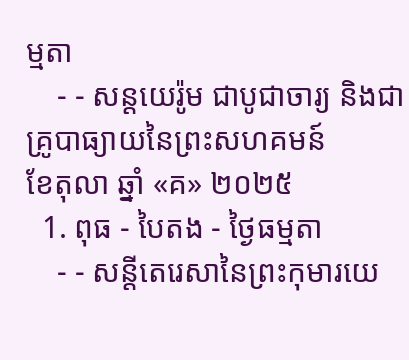ម្មតា
    - - សន្ដយេរ៉ូម ជាបូជាចារ្យ និងជាគ្រូបាធ្យាយនៃព្រះសហគមន៍
ខែតុលា ឆ្នាំ «គ» ២០២៥
  1. ពុធ - បៃតង - ថ្ងៃធម្មតា
    - - សន្ដីតេរេសានៃព្រះកុមារយេ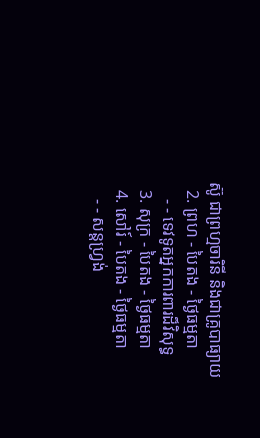ស៊ូ ជាព្រហ្មចារិនី និងជាគ្រូបាធ្យាយ
  2. ព្រហ - បៃតង - ថ្ងៃធម្មតា
    - - ទេវទូតអ្នកការពារដ៏វិសុទ្ធ
  3. សុក្រ - បៃតង - ថ្ងៃធម្មតា
  4. សៅរ៍ - បៃតង - ថ្ងៃធម្មតា
    - - សន្ដហ្វ្រង់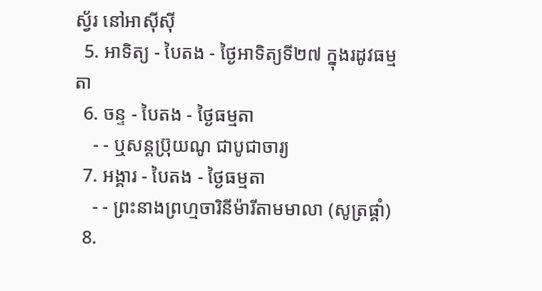ស្វ័រ នៅអាស៊ីស៊ី
  5. អាទិត្យ - បៃតង - ថ្ងៃអាទិត្យទី២៧ ក្នុងរដូវធម្មតា
  6. ចន្ទ - បៃតង - ថ្ងៃធម្មតា
    - - ឬសន្ដប្រ៊ុយណូ ជាបូជាចារ្យ
  7. អង្គារ - បៃតង - ថ្ងៃធម្មតា
    - - ព្រះនាងព្រហ្មចារិនីម៉ារីតាមមាលា (សូត្រផ្គាំ)
  8.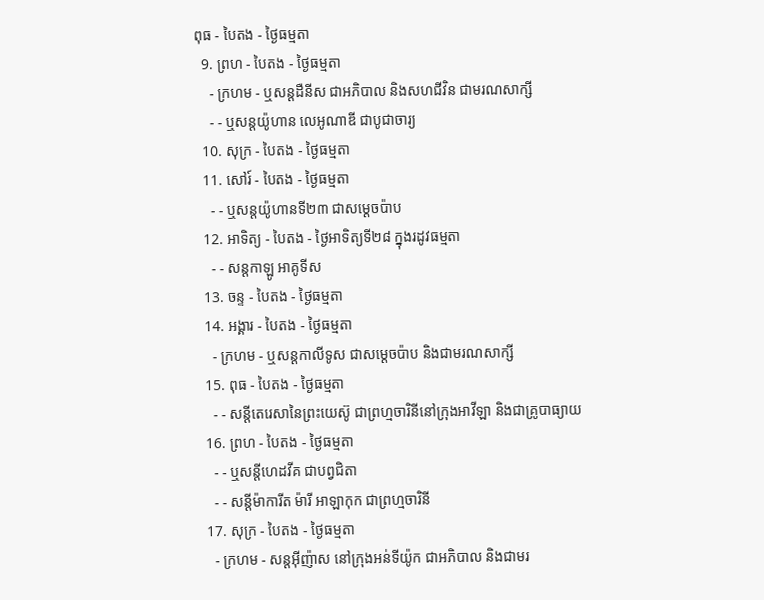ពុធ - បៃតង - ថ្ងៃធម្មតា
  9. ព្រហ - បៃតង - ថ្ងៃធម្មតា
    - ក្រហម - ឬសន្ដដឺនីស ជាអភិបាល និងសហជីវិន ជាមរណសាក្សី
    - - ឬសន្ដយ៉ូហាន លេអូណាឌី ជាបូជាចារ្យ
  10. សុក្រ - បៃតង - ថ្ងៃធម្មតា
  11. សៅរ៍ - បៃតង - ថ្ងៃធម្មតា
    - - ឬសន្ដយ៉ូហានទី២៣ ជាសម្ដេចប៉ាប
  12. អាទិត្យ - បៃតង - ថ្ងៃអាទិត្យទី២៨ ក្នុងរដូវធម្មតា
    - - សន្ដកាឡូ អាគូទីស
  13. ចន្ទ - បៃតង - ថ្ងៃធម្មតា
  14. អង្គារ - បៃតង - ថ្ងៃធម្មតា
    - ក្រហម - ឬសន្ដកាលីទូស ជាសម្ដេចប៉ាប និងជាមរណសាក្សី
  15. ពុធ - បៃតង - ថ្ងៃធម្មតា
    - - សន្ដីតេរេសានៃព្រះយេស៊ូ ជាព្រហ្មចារិនីនៅក្រុងអាវីឡា និងជាគ្រូបាធ្យាយ
  16. ព្រហ - បៃតង - ថ្ងៃធម្មតា
    - - ឬសន្ដីហេដវីគ ជាបព្វជិតា
    - - សន្ដីម៉ាការីត ម៉ារី អាឡាកុក ជាព្រហ្មចារិនី
  17. សុក្រ - បៃតង - ថ្ងៃធម្មតា
    - ក្រហម - សន្ដអ៊ីញ៉ាស នៅក្រុងអន់ទីយ៉ូក ជាអភិបាល និងជាមរ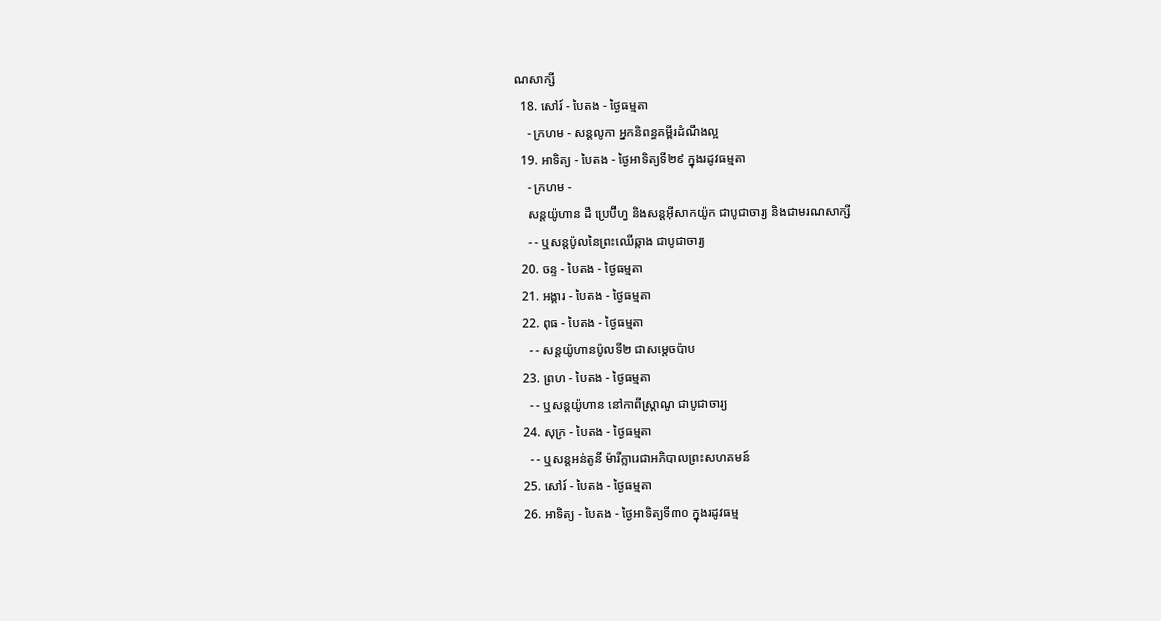ណសាក្សី
  18. សៅរ៍ - បៃតង - ថ្ងៃធម្មតា
    - ក្រហម - សន្ដលូកា អ្នកនិពន្ធគម្ពីរដំណឹងល្អ
  19. អាទិត្យ - បៃតង - ថ្ងៃអាទិត្យទី២៩ ក្នុងរដូវធម្មតា
    - ក្រហម -
    សន្ដយ៉ូហាន ដឺ ប្រេប៊ីហ្វ និងសន្ដអ៊ីសាកយ៉ូក ជាបូជាចារ្យ និងជាមរណសាក្សី
    - - ឬសន្ដប៉ូលនៃព្រះឈើឆ្កាង ជាបូជាចារ្យ
  20. ចន្ទ - បៃតង - ថ្ងៃធម្មតា
  21. អង្គារ - បៃតង - ថ្ងៃធម្មតា
  22. ពុធ - បៃតង - ថ្ងៃធម្មតា
    - - សន្ដយ៉ូហានប៉ូលទី២ ជាសម្ដេចប៉ាប
  23. ព្រហ - បៃតង - ថ្ងៃធម្មតា
    - - ឬសន្ដយ៉ូហាន នៅកាពីស្រ្ដាណូ ជាបូជាចារ្យ
  24. សុក្រ - បៃតង - ថ្ងៃធម្មតា
    - - ឬសន្ដអន់តូនី ម៉ារីក្លារេជាអភិបាលព្រះសហគមន៍
  25. សៅរ៍ - បៃតង - ថ្ងៃធម្មតា
  26. អាទិត្យ - បៃតង - ថ្ងៃអាទិត្យទី៣០ ក្នុងរដូវធម្ម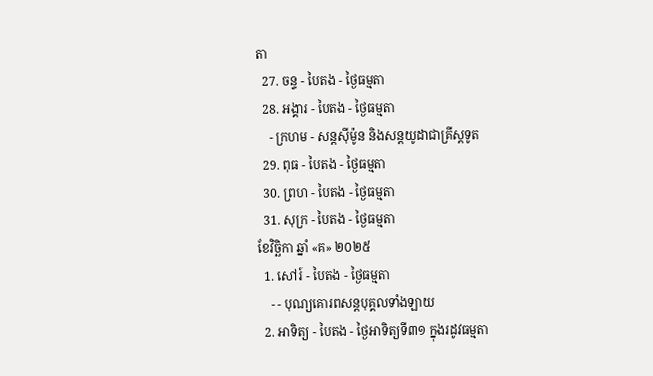តា
  27. ចន្ទ - បៃតង - ថ្ងៃធម្មតា
  28. អង្គារ - បៃតង - ថ្ងៃធម្មតា
    - ក្រហម - សន្ដស៊ីម៉ូន និងសន្ដយូដាជាគ្រីស្ដទូត
  29. ពុធ - បៃតង - ថ្ងៃធម្មតា
  30. ព្រហ - បៃតង - ថ្ងៃធម្មតា
  31. សុក្រ - បៃតង - ថ្ងៃធម្មតា
ខែវិច្ឆិកា ឆ្នាំ «គ» ២០២៥
  1. សៅរ៍ - បៃតង - ថ្ងៃធម្មតា
    - - បុណ្យគោរពសន្ដបុគ្គលទាំងឡាយ
  2. អាទិត្យ - បៃតង - ថ្ងៃអាទិត្យទី៣១ ក្នុងរដូវធម្មតា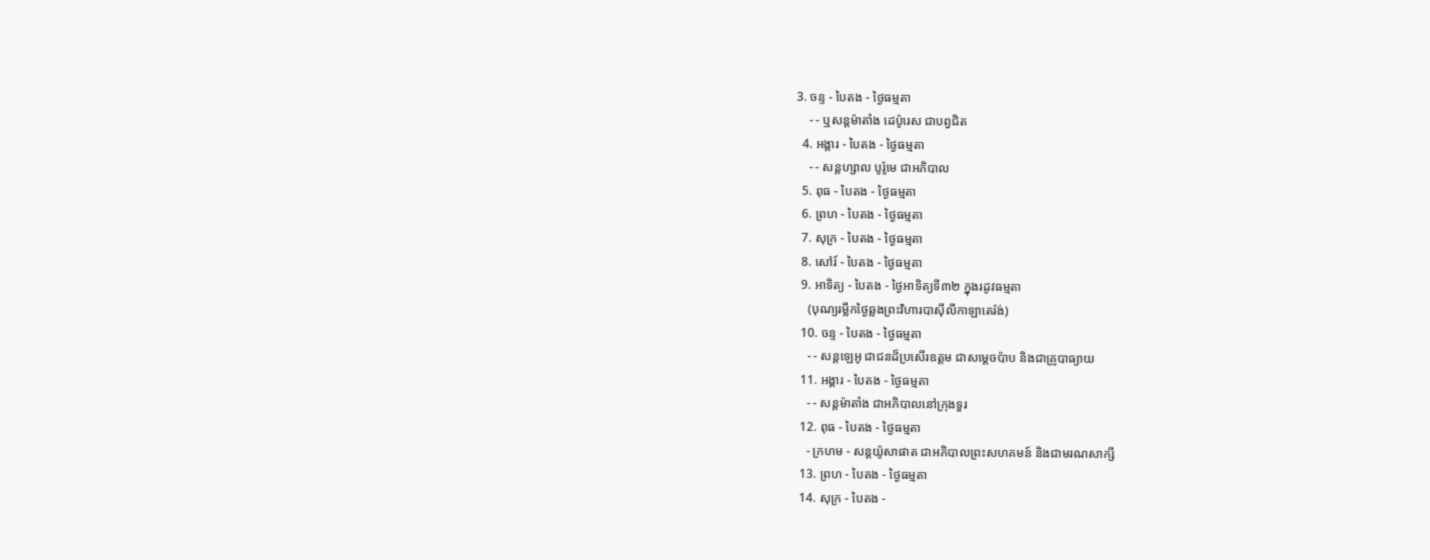3. ចន្ទ - បៃតង - ថ្ងៃធម្មតា
    - - ឬសន្ដម៉ាតាំង ដេប៉ូរេស ជាបព្វជិត
  4. អង្គារ - បៃតង - ថ្ងៃធម្មតា
    - - សន្ដហ្សាល បូរ៉ូមេ ជាអភិបាល
  5. ពុធ - បៃតង - ថ្ងៃធម្មតា
  6. ព្រហ - បៃតង - ថ្ងៃធម្មតា
  7. សុក្រ - បៃតង - ថ្ងៃធម្មតា
  8. សៅរ៍ - បៃតង - ថ្ងៃធម្មតា
  9. អាទិត្យ - បៃតង - ថ្ងៃអាទិត្យទី៣២ ក្នុងរដូវធម្មតា
    (បុណ្យរម្លឹកថ្ងៃឆ្លងព្រះវិហារបាស៊ីលីកាឡាតេរ៉ង់)
  10. ចន្ទ - បៃតង - ថ្ងៃធម្មតា
    - - សន្ដឡេអូ ជាជនដ៏ប្រសើរឧត្ដម ជាសម្ដេចប៉ាប និងជាគ្រូបាធ្យាយ
  11. អង្គារ - បៃតង - ថ្ងៃធម្មតា
    - - សន្ដម៉ាតាំង ជាអភិបាលនៅក្រុងទួរ
  12. ពុធ - បៃតង - ថ្ងៃធម្មតា
    - ក្រហម - សន្ដយ៉ូសាផាត ជាអភិបាលព្រះសហគមន៍ និងជាមរណសាក្សី
  13. ព្រហ - បៃតង - ថ្ងៃធម្មតា
  14. សុក្រ - បៃតង -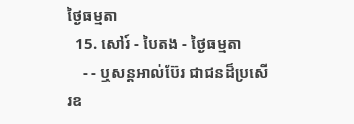ថ្ងៃធម្មតា
  15. សៅរ៍ - បៃតង - ថ្ងៃធម្មតា
    - - ឬសន្ដអាល់ប៊ែរ ជាជនដ៏ប្រសើរឧ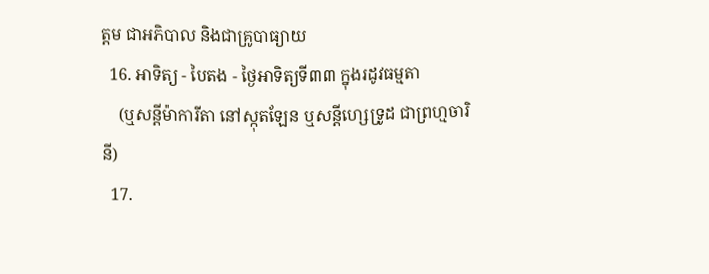ត្ដម ជាអភិបាល និងជាគ្រូបាធ្យាយ
  16. អាទិត្យ - បៃតង - ថ្ងៃអាទិត្យទី៣៣ ក្នុងរដូវធម្មតា
    (ឬសន្ដីម៉ាការីតា នៅស្កុតឡែន ឬសន្ដីហ្សេទ្រូដ ជាព្រហ្មចារិនី)
  17.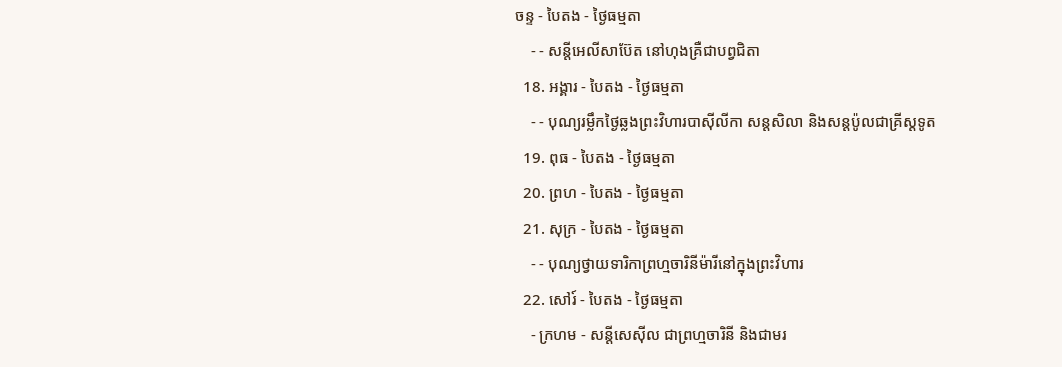ចន្ទ - បៃតង - ថ្ងៃធម្មតា
    - - សន្ដីអេលីសាប៊ែត នៅហុងគ្រឺជាបព្វជិតា
  18. អង្គារ - បៃតង - ថ្ងៃធម្មតា
    - - បុណ្យរម្លឹកថ្ងៃឆ្លងព្រះវិហារបាស៊ីលីកា សន្ដសិលា និងសន្ដប៉ូលជាគ្រីស្ដទូត
  19. ពុធ - បៃតង - ថ្ងៃធម្មតា
  20. ព្រហ - បៃតង - ថ្ងៃធម្មតា
  21. សុក្រ - បៃតង - ថ្ងៃធម្មតា
    - - បុណ្យថ្វាយទារិកាព្រហ្មចារិនីម៉ារីនៅក្នុងព្រះវិហារ
  22. សៅរ៍ - បៃតង - ថ្ងៃធម្មតា
    - ក្រហម - សន្ដីសេស៊ីល ជាព្រហ្មចារិនី និងជាមរ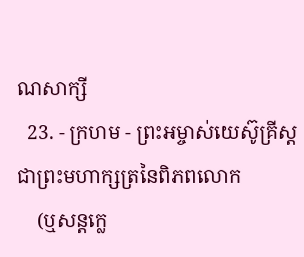ណសាក្សី
  23. - ក្រហម - ព្រះអម្ចាស់យេស៊ូគ្រីស្ដ ជាព្រះមហាក្សត្រនៃពិភពលោក
    (ឬសន្ដក្លេ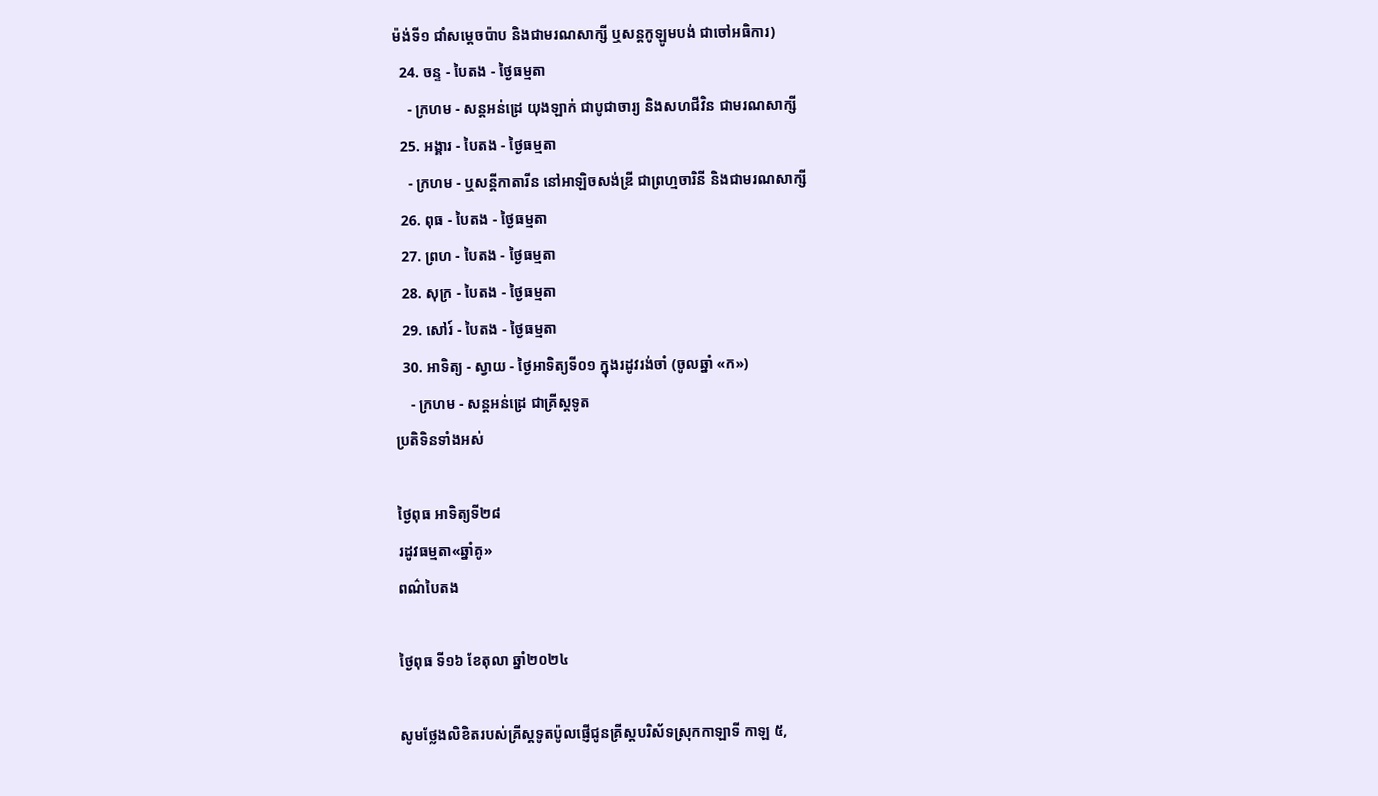ម៉ង់ទី១ ជាំសម្ដេចប៉ាប និងជាមរណសាក្សី ឬសន្ដកូឡូមបង់ ជាចៅអធិការ)
  24. ចន្ទ - បៃតង - ថ្ងៃធម្មតា
    - ក្រហម - សន្ដអន់ដ្រេ យុងឡាក់ ជាបូជាចារ្យ និងសហជីវិន ជាមរណសាក្សី
  25. អង្គារ - បៃតង - ថ្ងៃធម្មតា
    - ក្រហម - ឬសន្ដីកាតារីន នៅអាឡិចសង់ឌ្រី ជាព្រហ្មចារិនី និងជាមរណសាក្សី
  26. ពុធ - បៃតង - ថ្ងៃធម្មតា
  27. ព្រហ - បៃតង - ថ្ងៃធម្មតា
  28. សុក្រ - បៃតង - ថ្ងៃធម្មតា
  29. សៅរ៍ - បៃតង - ថ្ងៃធម្មតា
  30. អាទិត្យ - ស្វាយ - ថ្ងៃអាទិត្យទី០១ ក្នុងរដូវរង់ចាំ (ចូលឆ្នាំ «ក»)
    - ក្រហម - សន្ដអន់ដ្រេ ជាគ្រីស្ដទូត
ប្រតិទិនទាំងអស់

ថ្ងៃពុធ អាទិត្យទី២៨
រដូវធម្មតា«ឆ្នាំគូ»
ពណ៌បៃតង

ថ្ងៃពុធ ទី១៦ ខែតុលា ឆ្នាំ២០២៤

សូមថ្លែងលិខិតរបស់គ្រីស្ដទូតប៉ូលផ្ញើជូនគ្រីស្ដបរិស័ទស្រុកកាឡាទី កាឡ ៥,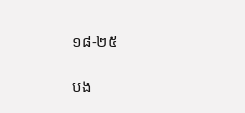១៨-២៥

បង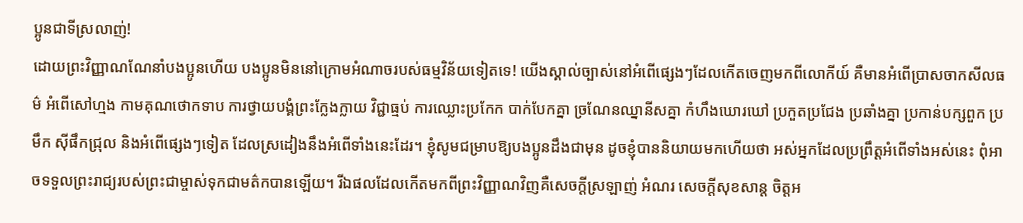ប្អូនជាទីស្រលាញ់!
ដោយព្រះវិញ្ញាណណែនាំបងប្អូនហើយ បងប្អូនមិននៅក្រោមអំណាចរបស់ធម្មវិន័យទៀតទេ! យើងស្គាល់ច្បាស់នៅអំពើផ្សេងៗដែលកើតចេញមកពីលោកីយ៍ គឺមានអំពើប្រាសចាកសីលធម៌ អំពើសៅហ្មង កាមគុណថោកទាប ការថ្វាយបង្គំព្រះក្លែងក្លាយ វិជ្ជាធ្មប់ ការឈ្លោះប្រកែក បាក់បែកគ្នា ច្រណែនឈ្នានីសគ្នា កំហឹងឃោរឃៅ ប្រកួតប្រជែង ប្រឆាំងគ្នា ប្រកាន់បក្សពួក ប្រមឹក ស៊ីផឹកជ្រុល និងអំពើផ្សេងៗទៀត ដែលស្រដៀងនឹងអំពើទាំងនេះដែរ។ ខ្ញុំសូមជម្រាបឱ្យបងប្អូនដឹងជាមុន ដូចខ្ញុំបាននិយាយមកហើយថា អស់អ្នកដែលប្រព្រឹត្តអំពើទាំងអស់នេះ ពុំអាចទទួលព្រះរាជ្យរបស់ព្រះជាម្ចាស់ទុកជាមត៌កបានឡើយ។ រីឯផលដែលកើតមកពីព្រះវិញ្ញាណវិញគឺសេចក្ដីស្រឡាញ់ អំណរ សេចក្ដីសុខសាន្ដ ចិត្តអ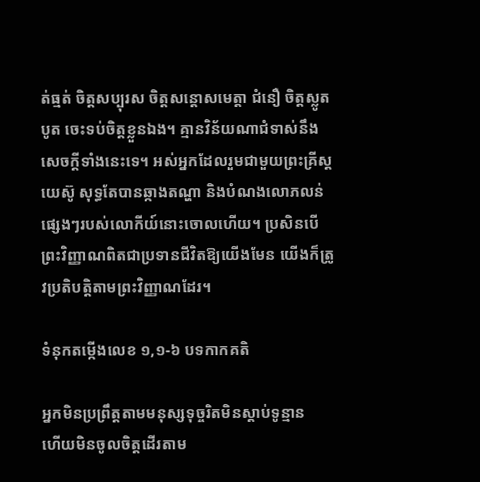ត់ធ្មត់ ចិត្តសប្បុរស ចិត្តសន្ដោសមេត្តា ជំនឿ ចិត្តស្លូតបូត ចេះទប់ចិត្តខ្លួនឯង។ គ្មានវិន័យណាជំទាស់នឹងសេចក្ដីទាំងនេះទេ។ អស់អ្នកដែលរួមជាមួយព្រះគ្រីស្ដយេស៊ូ សុទ្ធតែបានឆ្កាងតណ្ហា និងបំណងលោភលន់ផ្សេងៗរបស់លោកីយ៍នោះចោលហើយ។ ប្រសិនបើព្រះវិញ្ញាណពិតជាប្រទានជីវិតឱ្យយើងមែន យើងក៏ត្រូវប្រតិបត្តិតាមព្រះវិញ្ញាណដែរ។

ទំនុកតម្កើងលេខ ១,១-៦ បទកាកគតិ

អ្នកមិនប្រព្រឹត្តតាមមនុស្សទុច្ចរិតមិនស្ដាប់ទូន្មាន
ហើយមិនចូលចិត្តដើរតាម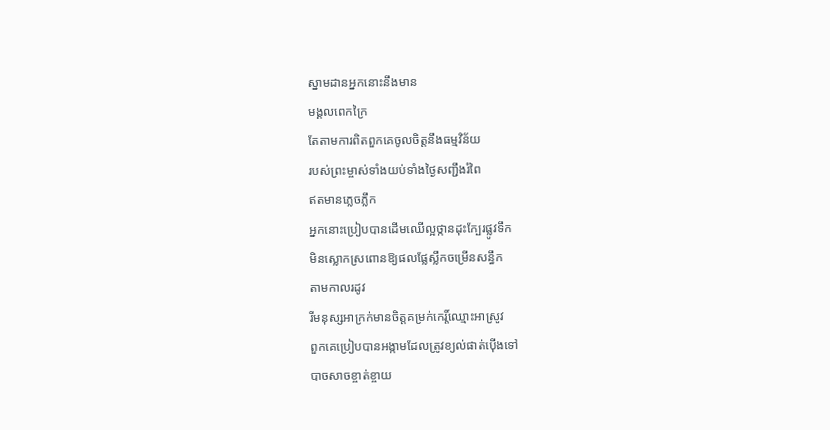ស្នាមដានអ្នកនោះនឹងមាន
មង្គលពេកក្រៃ
តែតាមការពិតពួកគេចូលចិត្តនឹងធម្មវិន័យ
របស់ព្រះម្ចាស់ទាំងយប់ទាំងថ្ងៃសញ្ជឹងរំពៃ
ឥតមានភ្លេចភឹ្លក
អ្នកនោះប្រៀបបានដើមឈើល្អថ្កានដុះក្បែរផ្លូវទឹក
មិនស្លោកស្រពោនឱ្យផលផ្លែស្លឹកចម្រើនសន្ធឹក
តាមកាលរដូវ
រីមនុស្សអាក្រក់មានចិត្តគម្រក់កេរ្ដិ៍ឈ្មោះអាស្រូវ
ពួកគេប្រៀបបានអង្កាមដែលត្រូវខ្យល់ផាត់ប៉ើងទៅ
បាចសាចខ្ចាត់ខ្ចាយ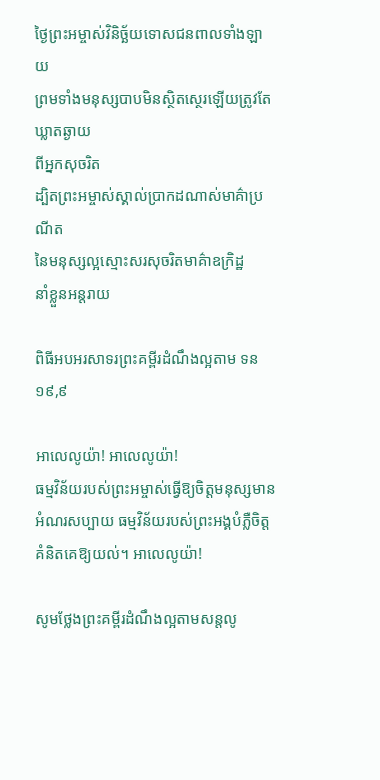ថ្ងៃព្រះអម្ចាស់វិនិច្ឆ័យទោសជនពាលទាំងឡាយ
ព្រមទាំងមនុស្សបាបមិនស្ថិតស្ថេរឡើយត្រូវតែឃ្លាតឆ្ងាយ
ពីអ្នកសុចរិត
ដ្បិតព្រះអម្ចាស់ស្គាល់ប្រាកដណាស់មាគ៌ាប្រណីត
នៃមនុស្សល្អស្មោះសរសុចរិតមាគ៌ាឧក្រិដ្ឋ
នាំខ្លួនអន្ដរាយ

ពិធីអបអរសាទរព្រះគម្ពីរដំណឹងល្អតាម ទន ១៩,៩

អាលេលូយ៉ា! អាលេលូយ៉ា!
ធម្មវិន័យរបស់ព្រះអម្ចាស់ធ្វើឱ្យចិត្តមនុស្សមានអំណរសប្បាយ ធម្មវិន័យរបស់ព្រះអង្គបំភ្លឺចិត្តគំនិតគេឱ្យយល់។ អាលេលូយ៉ា!

សូមថ្លែងព្រះគម្ពីរដំណឹងល្អតាមសន្តលូ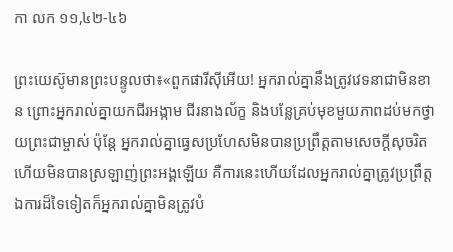កា លក ១១,៤២-៤៦

ព្រះយេស៊ូមានព្រះបន្ទូលថា៖«ពួកផារីស៊ីអើយ! អ្នករាល់គ្នានឹងត្រូវវេទនាជាមិនខាន ព្រោះអ្នករាល់គ្នាយកជីរអង្កាម ជីរនាងល័ក្ខ និងបន្លែគ្រប់មុខមួយភាពដប់មកថ្វាយព្រះជាម្ចាស់ ប៉ុន្ដែ អ្នករាល់គ្នាធ្វេសប្រហែសមិនបានប្រព្រឹត្តតាមសេចក្ដីសុចរិត ហើយមិនបានស្រឡាញ់ព្រះអង្គឡើយ គឺការនេះហើយដែលអ្នករាល់គ្នាត្រូវប្រព្រឹត្ត ឯការដ៏ទៃទៀតក៏អ្នករាល់គ្នាមិនត្រូវបំ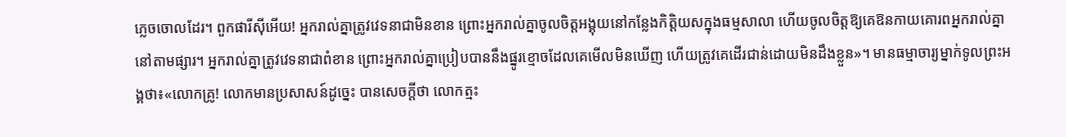ភ្លេចចោលដែរ។ ពួកផារីស៊ីអើយ! អ្នករាល់គ្នាត្រូវវេទនាជាមិនខាន ព្រោះអ្នករាល់គ្នាចូលចិត្តអង្គុយនៅកន្លែងកិត្តិយសក្នុងធម្មសាលា ហើយចូលចិត្តឱ្យគេឱនកាយគោរពអ្នករាល់គ្នានៅតាមផ្សារ។ អ្នករាល់គ្នាត្រូវវេទនាជាពំខាន ព្រោះអ្នករាល់គ្នាប្រៀបបាននឹងផ្នូរខ្មោចដែលគេមើលមិនឃើញ ហើយត្រូវគេដើរជាន់ដោយមិនដឹងខ្លួន»។ មានធម្មាចារ្យម្នាក់ទូលព្រះអង្គថា៖«លោកគ្រូ! លោកមានប្រសាសន៍ដូច្នេះ បានសេចក្ដីថា លោកត្មះ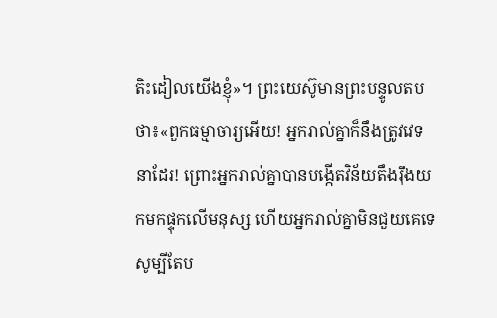តិះដៀលយើងខ្ញុំ»។ ព្រះយេស៊ូមានព្រះបន្ទូលតបថា៖«ពួកធម្មាចារ្យអើយ! អ្នករាល់គ្នាក៏នឹងត្រូវវេទនាដែរ! ព្រោះអ្នករាល់គ្នាបានបង្កើតវិន័យតឹងរ៉ឹងយកមកផ្ទុកលើមនុស្ស ហើយអ្នករាល់គ្នាមិនជួយគេទេ សូម្បីតែប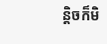ន្ដិចក៏មិ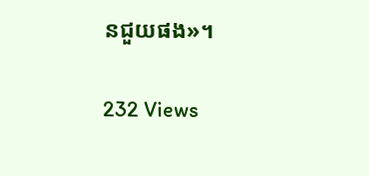នជួយផង»។

232 Views